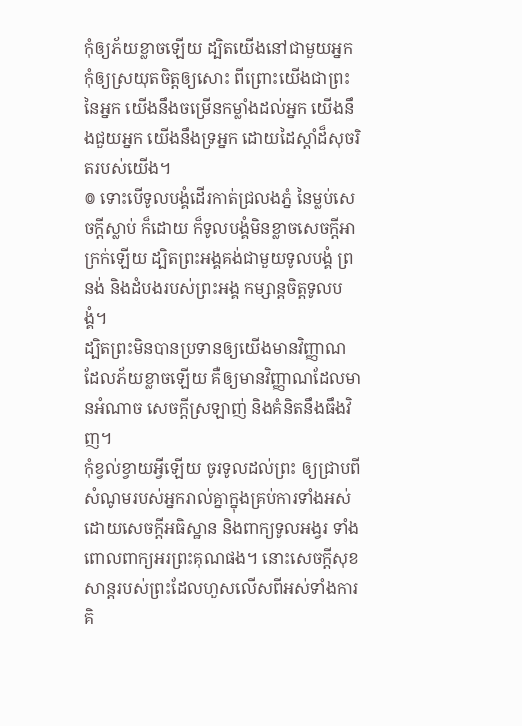កុំឲ្យភ័យខ្លាចឡើយ ដ្បិតយើងនៅជាមួយអ្នក កុំឲ្យស្រយុតចិត្តឲ្យសោះ ពីព្រោះយើងជាព្រះនៃអ្នក យើងនឹងចម្រើនកម្លាំងដល់អ្នក យើងនឹងជួយអ្នក យើងនឹងទ្រអ្នក ដោយដៃស្តាំដ៏សុចរិតរបស់យើង។
៙ ទោះបើទូលបង្គំដើរកាត់ជ្រលងភ្នំ នៃម្លប់សេចក្ដីស្លាប់ ក៏ដោយ ក៏ទូលបង្គំមិនខ្លាចសេចក្ដីអាក្រក់ឡើយ ដ្បិតព្រះអង្គគង់ជាមួយទូលបង្គំ ព្រនង់ និងដំបងរបស់ព្រះអង្គ កម្សាន្តចិត្តទូលបង្គំ។
ដ្បិតព្រះមិនបានប្រទានឲ្យយើងមានវិញ្ញាណដែលភ័យខ្លាចឡើយ គឺឲ្យមានវិញ្ញាណដែលមានអំណាច សេចក្ដីស្រឡាញ់ និងគំនិតនឹងធឹងវិញ។
កុំខ្វល់ខ្វាយអ្វីឡើយ ចូរទូលដល់ព្រះ ឲ្យជ្រាបពីសំណូមរបស់អ្នករាល់គ្នាក្នុងគ្រប់ការទាំងអស់ ដោយសេចក្ដីអធិស្ឋាន និងពាក្យទូលអង្វរ ទាំងពោលពាក្យអរព្រះគុណផង។ នោះសេចក្ដីសុខសាន្តរបស់ព្រះដែលហួសលើសពីអស់ទាំងការគិ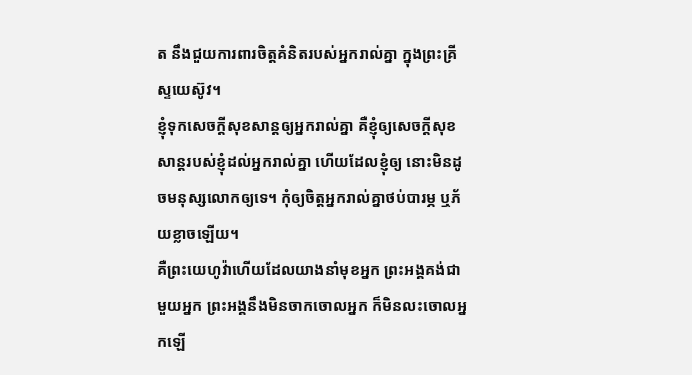ត នឹងជួយការពារចិត្តគំនិតរបស់អ្នករាល់គ្នា ក្នុងព្រះគ្រីស្ទយេស៊ូវ។
ខ្ញុំទុកសេចក្តីសុខសាន្តឲ្យអ្នករាល់គ្នា គឺខ្ញុំឲ្យសេចក្តីសុខសាន្តរបស់ខ្ញុំដល់អ្នករាល់គ្នា ហើយដែលខ្ញុំឲ្យ នោះមិនដូចមនុស្សលោកឲ្យទេ។ កុំឲ្យចិត្តអ្នករាល់គ្នាថប់បារម្ភ ឬភ័យខ្លាចឡើយ។
គឺព្រះយេហូវ៉ាហើយដែលយាងនាំមុខអ្នក ព្រះអង្គគង់ជាមួយអ្នក ព្រះអង្គនឹងមិនចាកចោលអ្នក ក៏មិនលះចោលអ្នកឡើ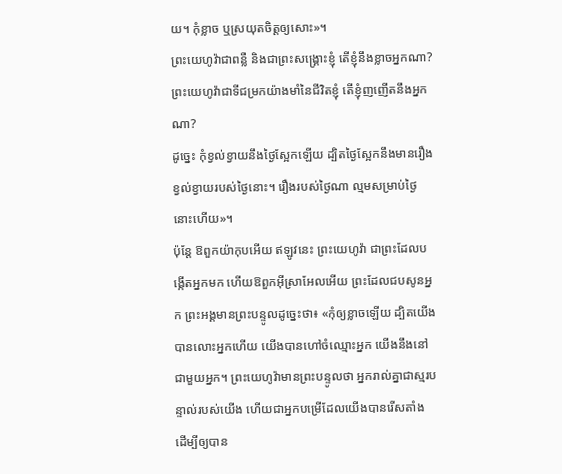យ។ កុំខ្លាច ឬស្រយុតចិត្តឲ្យសោះ»។
ព្រះយេហូវ៉ាជាពន្លឺ និងជាព្រះសង្គ្រោះខ្ញុំ តើខ្ញុំនឹងខ្លាចអ្នកណា? ព្រះយេហូវ៉ាជាទីជម្រកយ៉ាងមាំនៃជីវិតខ្ញុំ តើខ្ញុំញញើតនឹងអ្នកណា?
ដូច្នេះ កុំខ្វល់ខ្វាយនឹងថ្ងៃស្អែកឡើយ ដ្បិតថ្ងៃស្អែកនឹងមានរឿងខ្វល់ខ្វាយរបស់ថ្ងៃនោះ។ រឿងរបស់ថ្ងៃណា ល្មមសម្រាប់ថ្ងៃនោះហើយ»។
ប៉ុន្តែ ឱពួកយ៉ាកុបអើយ ឥឡូវនេះ ព្រះយេហូវ៉ា ជាព្រះដែលបង្កើតអ្នកមក ហើយឱពួកអ៊ីស្រាអែលអើយ ព្រះដែលជបសូនអ្នក ព្រះអង្គមានព្រះបន្ទូលដូច្នេះថា៖ «កុំឲ្យខ្លាចឡើយ ដ្បិតយើងបានលោះអ្នកហើយ យើងបានហៅចំឈ្មោះអ្នក យើងនឹងនៅជាមួយអ្នក។ ព្រះយេហូវ៉ាមានព្រះបន្ទូលថា អ្នករាល់គ្នាជាស្មរបន្ទាល់របស់យើង ហើយជាអ្នកបម្រើដែលយើងបានរើសតាំង ដើម្បីឲ្យបាន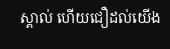ស្គាល់ ហើយជឿដល់យើង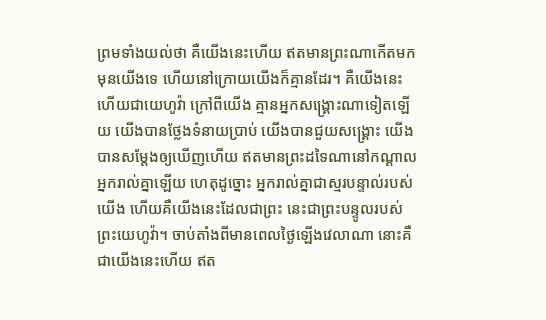ព្រមទាំងយល់ថា គឺយើងនេះហើយ ឥតមានព្រះណាកើតមកមុនយើងទេ ហើយនៅក្រោយយើងក៏គ្មានដែរ។ គឺយើងនេះហើយជាយេហូវ៉ា ក្រៅពីយើង គ្មានអ្នកសង្គ្រោះណាទៀតឡើយ យើងបានថ្លែងទំនាយប្រាប់ យើងបានជួយសង្គ្រោះ យើងបានសម្ដែងឲ្យឃើញហើយ ឥតមានព្រះដទៃណានៅកណ្ដាលអ្នករាល់គ្នាឡើយ ហេតុដូច្នោះ អ្នករាល់គ្នាជាស្មរបន្ទាល់របស់យើង ហើយគឺយើងនេះដែលជាព្រះ នេះជាព្រះបន្ទូលរបស់ព្រះយេហូវ៉ា។ ចាប់តាំងពីមានពេលថ្ងៃឡើងវេលាណា នោះគឺជាយើងនេះហើយ ឥត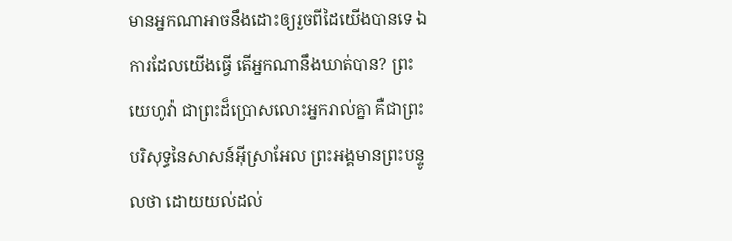មានអ្នកណាអាចនឹងដោះឲ្យរួចពីដៃយើងបានទេ ឯការដែលយើងធ្វើ តើអ្នកណានឹងឃាត់បាន? ព្រះយេហូវ៉ា ជាព្រះដ៏ប្រោសលោះអ្នករាល់គ្នា គឺជាព្រះបរិសុទ្ធនៃសាសន៍អ៊ីស្រាអែល ព្រះអង្គមានព្រះបន្ទូលថា ដោយយល់ដល់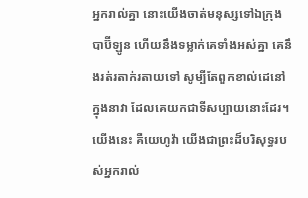អ្នករាល់គ្នា នោះយើងចាត់មនុស្សទៅឯក្រុងបាប៊ីឡូន ហើយនឹងទម្លាក់គេទាំងអស់គ្នា គេនឹងរត់រតាក់រតាយទៅ សូម្បីតែពួកខាល់ដេនៅក្នុងនាវា ដែលគេយកជាទីសប្បាយនោះដែរ។ យើងនេះ គឺយេហូវ៉ា យើងជាព្រះដ៏បរិសុទ្ធរបស់អ្នករាល់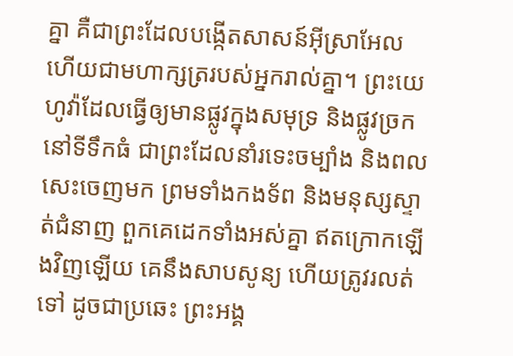គ្នា គឺជាព្រះដែលបង្កើតសាសន៍អ៊ីស្រាអែល ហើយជាមហាក្សត្ររបស់អ្នករាល់គ្នា។ ព្រះយេហូវ៉ាដែលធ្វើឲ្យមានផ្លូវក្នុងសមុទ្រ និងផ្លូវច្រកនៅទីទឹកធំ ជាព្រះដែលនាំរទេះចម្បាំង និងពលសេះចេញមក ព្រមទាំងកងទ័ព និងមនុស្សស្ទាត់ជំនាញ ពួកគេដេកទាំងអស់គ្នា ឥតក្រោកឡើងវិញឡើយ គេនឹងសាបសូន្យ ហើយត្រូវរលត់ទៅ ដូចជាប្រឆេះ ព្រះអង្គ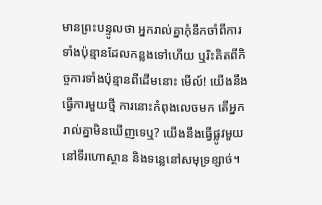មានព្រះបន្ទូលថា អ្នករាល់គ្នាកុំនឹកចាំពីការទាំងប៉ុន្មានដែលកន្លងទៅហើយ ឬរិះគិតពីកិច្ចការទាំងប៉ុន្មានពីដើមនោះ មើល៍! យើងនឹងធ្វើការមួយថ្មី ការនោះកំពុងលេចមក តើអ្នករាល់គ្នាមិនឃើញទេឬ? យើងនឹងធ្វើផ្លូវមួយនៅទីរហោស្ថាន និងទន្លេនៅសមុទ្រខ្សាច់។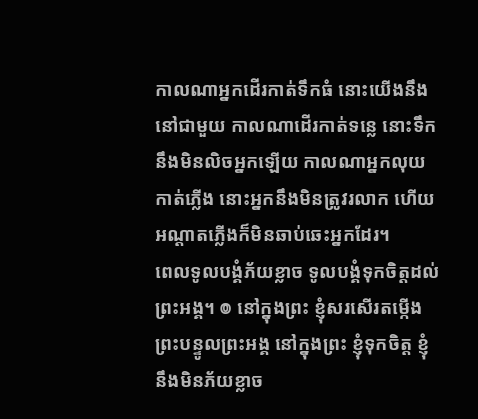កាលណាអ្នកដើរកាត់ទឹកធំ នោះយើងនឹងនៅជាមួយ កាលណាដើរកាត់ទន្លេ នោះទឹកនឹងមិនលិចអ្នកឡើយ កាលណាអ្នកលុយកាត់ភ្លើង នោះអ្នកនឹងមិនត្រូវរលាក ហើយអណ្ដាតភ្លើងក៏មិនឆាប់ឆេះអ្នកដែរ។
ពេលទូលបង្គំភ័យខ្លាច ទូលបង្គំទុកចិត្តដល់ព្រះអង្គ។ ៙ នៅក្នុងព្រះ ខ្ញុំសរសើរតម្កើង ព្រះបន្ទូលព្រះអង្គ នៅក្នុងព្រះ ខ្ញុំទុកចិត្ត ខ្ញុំនឹងមិនភ័យខ្លាច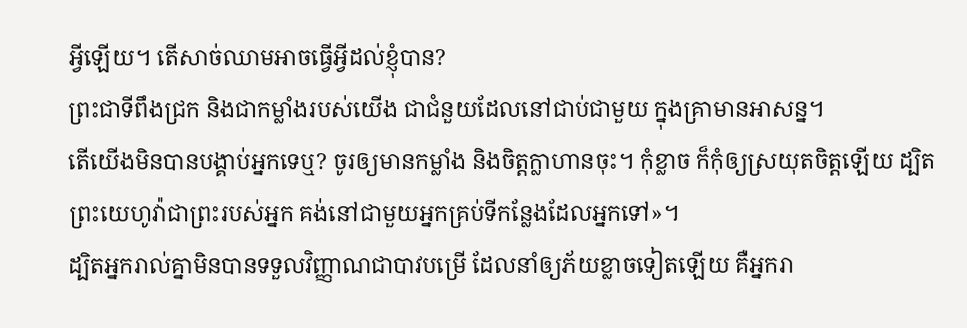អ្វីឡើយ។ តើសាច់ឈាមអាចធ្វើអ្វីដល់ខ្ញុំបាន?
ព្រះជាទីពឹងជ្រក និងជាកម្លាំងរបស់យើង ជាជំនួយដែលនៅជាប់ជាមួយ ក្នុងគ្រាមានអាសន្ន។
តើយើងមិនបានបង្គាប់អ្នកទេឬ? ចូរឲ្យមានកម្លាំង និងចិត្តក្លាហានចុះ។ កុំខ្លាច ក៏កុំឲ្យស្រយុតចិត្តឡើយ ដ្បិតព្រះយេហូវ៉ាជាព្រះរបស់អ្នក គង់នៅជាមួយអ្នកគ្រប់ទីកន្លែងដែលអ្នកទៅ»។
ដ្បិតអ្នករាល់គ្នាមិនបានទទួលវិញ្ញាណជាបាវបម្រើ ដែលនាំឲ្យភ័យខ្លាចទៀតឡើយ គឺអ្នករា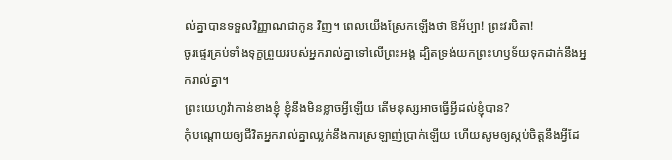ល់គ្នាបានទទួលវិញ្ញាណជាកូន វិញ។ ពេលយើងស្រែកឡើងថា ឱអ័ប្បា! ព្រះវរបិតា!
ចូរផ្ទេរគ្រប់ទាំងទុក្ខព្រួយរបស់អ្នករាល់គ្នាទៅលើព្រះអង្គ ដ្បិតទ្រង់យកព្រះហឫទ័យទុកដាក់នឹងអ្នករាល់គ្នា។
ព្រះយេហូវ៉ាកាន់ខាងខ្ញុំ ខ្ញុំនឹងមិនខ្លាចអ្វីឡើយ តើមនុស្សអាចធ្វើអ្វីដល់ខ្ញុំបាន?
កុំបណ្ដោយឲ្យជីវិតអ្នករាល់គ្នាឈ្លក់នឹងការស្រឡាញ់ប្រាក់ឡើយ ហើយសូមឲ្យស្កប់ចិត្តនឹងអ្វីដែ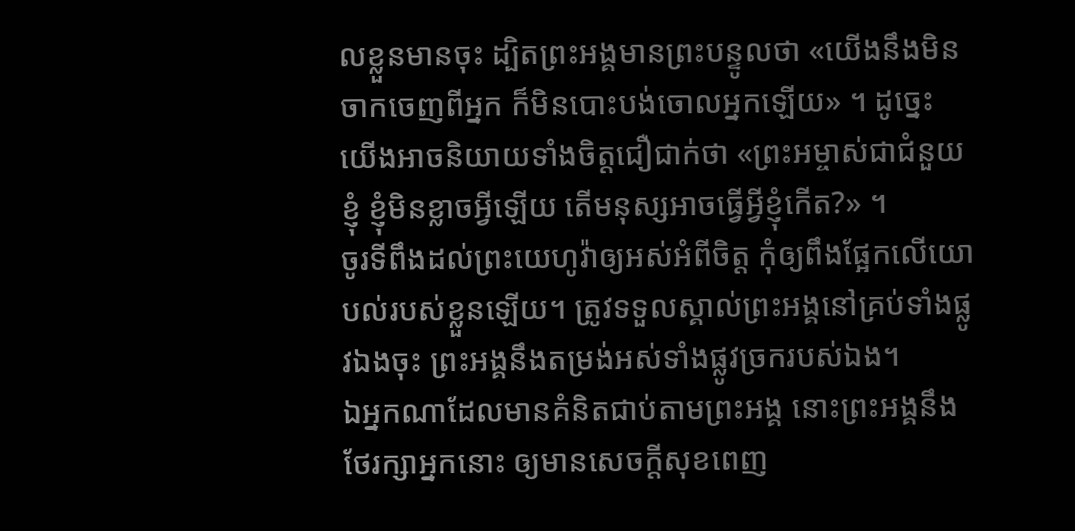លខ្លួនមានចុះ ដ្បិតព្រះអង្គមានព្រះបន្ទូលថា «យើងនឹងមិនចាកចេញពីអ្នក ក៏មិនបោះបង់ចោលអ្នកឡើយ» ។ ដូច្នេះ យើងអាចនិយាយទាំងចិត្តជឿជាក់ថា «ព្រះអម្ចាស់ជាជំនួយខ្ញុំ ខ្ញុំមិនខ្លាចអ្វីឡើយ តើមនុស្សអាចធ្វើអ្វីខ្ញុំកើត?» ។
ចូរទីពឹងដល់ព្រះយេហូវ៉ាឲ្យអស់អំពីចិត្ត កុំឲ្យពឹងផ្អែកលើយោបល់របស់ខ្លួនឡើយ។ ត្រូវទទួលស្គាល់ព្រះអង្គនៅគ្រប់ទាំងផ្លូវឯងចុះ ព្រះអង្គនឹងតម្រង់អស់ទាំងផ្លូវច្រករបស់ឯង។
ឯអ្នកណាដែលមានគំនិតជាប់តាមព្រះអង្គ នោះព្រះអង្គនឹងថែរក្សាអ្នកនោះ ឲ្យមានសេចក្ដីសុខពេញ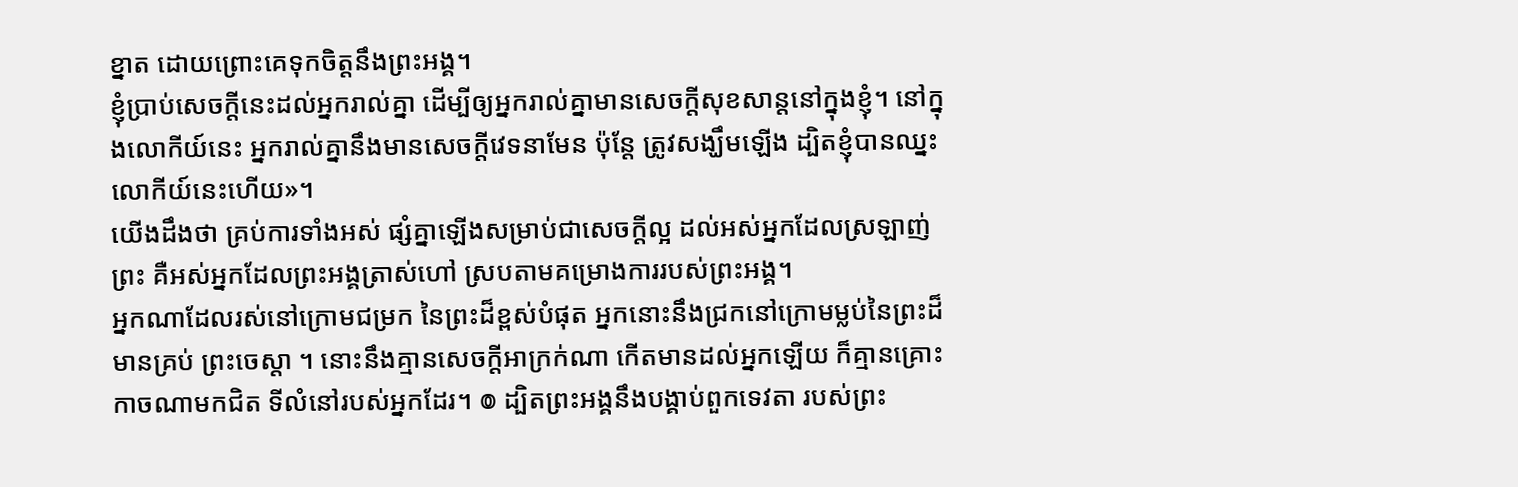ខ្នាត ដោយព្រោះគេទុកចិត្តនឹងព្រះអង្គ។
ខ្ញុំប្រាប់សេចក្ដីនេះដល់អ្នករាល់គ្នា ដើម្បីឲ្យអ្នករាល់គ្នាមានសេចក្តីសុខសាន្តនៅក្នុងខ្ញុំ។ នៅក្នុងលោកីយ៍នេះ អ្នករាល់គ្នានឹងមានសេចក្តីវេទនាមែន ប៉ុន្តែ ត្រូវសង្ឃឹមឡើង ដ្បិតខ្ញុំបានឈ្នះលោកីយ៍នេះហើយ»។
យើងដឹងថា គ្រប់ការទាំងអស់ ផ្សំគ្នាឡើងសម្រាប់ជាសេចក្តីល្អ ដល់អស់អ្នកដែលស្រឡាញ់ព្រះ គឺអស់អ្នកដែលព្រះអង្គត្រាស់ហៅ ស្របតាមគម្រោងការរបស់ព្រះអង្គ។
អ្នកណាដែលរស់នៅក្រោមជម្រក នៃព្រះដ៏ខ្ពស់បំផុត អ្នកនោះនឹងជ្រកនៅក្រោមម្លប់នៃព្រះដ៏មានគ្រប់ ព្រះចេស្តា ។ នោះនឹងគ្មានសេចក្ដីអាក្រក់ណា កើតមានដល់អ្នកឡើយ ក៏គ្មានគ្រោះកាចណាមកជិត ទីលំនៅរបស់អ្នកដែរ។ ៙ ដ្បិតព្រះអង្គនឹងបង្គាប់ពួកទេវតា របស់ព្រះ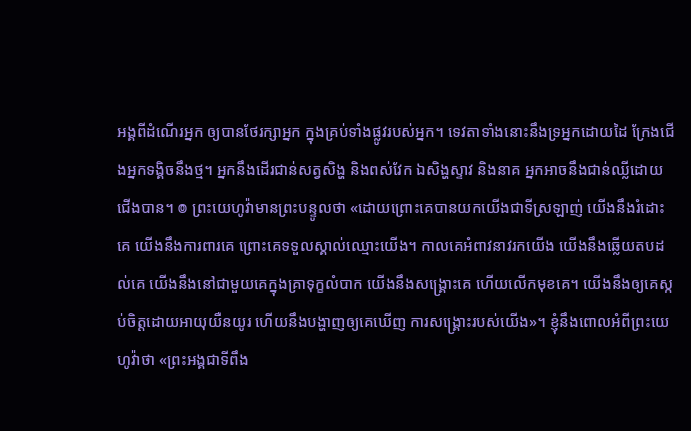អង្គពីដំណើរអ្នក ឲ្យបានថែរក្សាអ្នក ក្នុងគ្រប់ទាំងផ្លូវរបស់អ្នក។ ទេវតាទាំងនោះនឹងទ្រអ្នកដោយដៃ ក្រែងជើងអ្នកទង្គិចនឹងថ្ម។ អ្នកនឹងដើរជាន់សត្វសិង្ហ និងពស់វែក ឯសិង្ហស្ទាវ និងនាគ អ្នកអាចនឹងជាន់ឈ្លីដោយជើងបាន។ ៙ ព្រះយេហូវ៉ាមានព្រះបន្ទូលថា «ដោយព្រោះគេបានយកយើងជាទីស្រឡាញ់ យើងនឹងរំដោះគេ យើងនឹងការពារគេ ព្រោះគេទទួលស្គាល់ឈ្មោះយើង។ កាលគេអំពាវនាវរកយើង យើងនឹងឆ្លើយតបដល់គេ យើងនឹងនៅជាមួយគេក្នុងគ្រាទុក្ខលំបាក យើងនឹងសង្គ្រោះគេ ហើយលើកមុខគេ។ យើងនឹងឲ្យគេស្កប់ចិត្តដោយអាយុយឺនយូរ ហើយនឹងបង្ហាញឲ្យគេឃើញ ការសង្គ្រោះរបស់យើង»។ ខ្ញុំនឹងពោលអំពីព្រះយេហូវ៉ាថា «ព្រះអង្គជាទីពឹង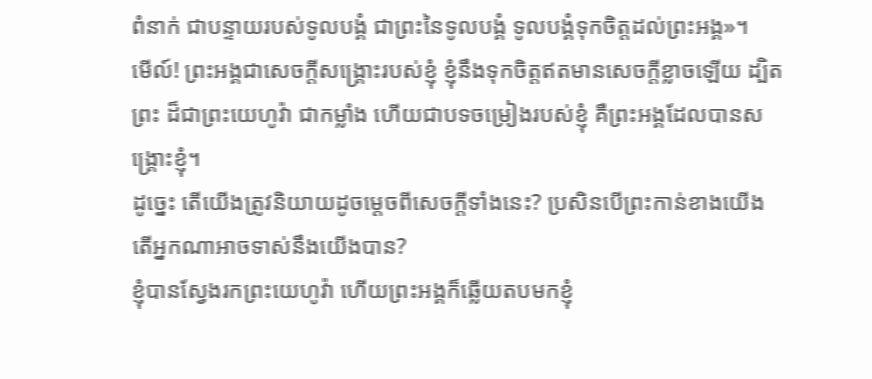ពំនាក់ ជាបន្ទាយរបស់ទូលបង្គំ ជាព្រះនៃទូលបង្គំ ទូលបង្គំទុកចិត្តដល់ព្រះអង្គ»។
មើល៍! ព្រះអង្គជាសេចក្ដីសង្គ្រោះរបស់ខ្ញុំ ខ្ញុំនឹងទុកចិត្តឥតមានសេចក្ដីខ្លាចឡើយ ដ្បិតព្រះ ដ៏ជាព្រះយេហូវ៉ា ជាកម្លាំង ហើយជាបទចម្រៀងរបស់ខ្ញុំ គឺព្រះអង្គដែលបានសង្គ្រោះខ្ញុំ។
ដូច្នេះ តើយើងត្រូវនិយាយដូចម្តេចពីសេចក្តីទាំងនេះ? ប្រសិនបើព្រះកាន់ខាងយើង តើអ្នកណាអាចទាស់នឹងយើងបាន?
ខ្ញុំបានស្វែងរកព្រះយេហូវ៉ា ហើយព្រះអង្គក៏ឆ្លើយតបមកខ្ញុំ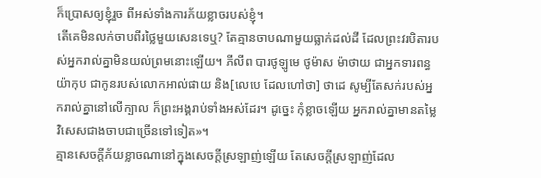ក៏ប្រោសឲ្យខ្ញុំរួច ពីអស់ទាំងការភ័យខ្លាចរបស់ខ្ញុំ។
តើគេមិនលក់ចាបពីរថ្លៃមួយសេនទេឬ? តែគ្មានចាបណាមួយធ្លាក់ដល់ដី ដែលព្រះវរបិតារបស់អ្នករាល់គ្នាមិនយល់ព្រមនោះឡើយ។ ភីលីព បារថូឡូមេ ថូម៉ាស ម៉ាថាយ ជាអ្នកទារពន្ធ យ៉ាកុប ជាកូនរបស់លោកអាល់ផាយ និង[លេបេ ដែលហៅថា] ថាដេ សូម្បីតែសក់របស់អ្នករាល់គ្នានៅលើក្បាល ក៏ព្រះអង្គរាប់ទាំងអស់ដែរ។ ដូច្នេះ កុំខ្លាចឡើយ អ្នករាល់គ្នាមានតម្លៃវិសេសជាងចាបជាច្រើនទៅទៀត»។
គ្មានសេចក្ដីភ័យខ្លាចណានៅក្នុងសេចក្ដីស្រឡាញ់ឡើយ តែសេចក្ដីស្រឡាញ់ដែល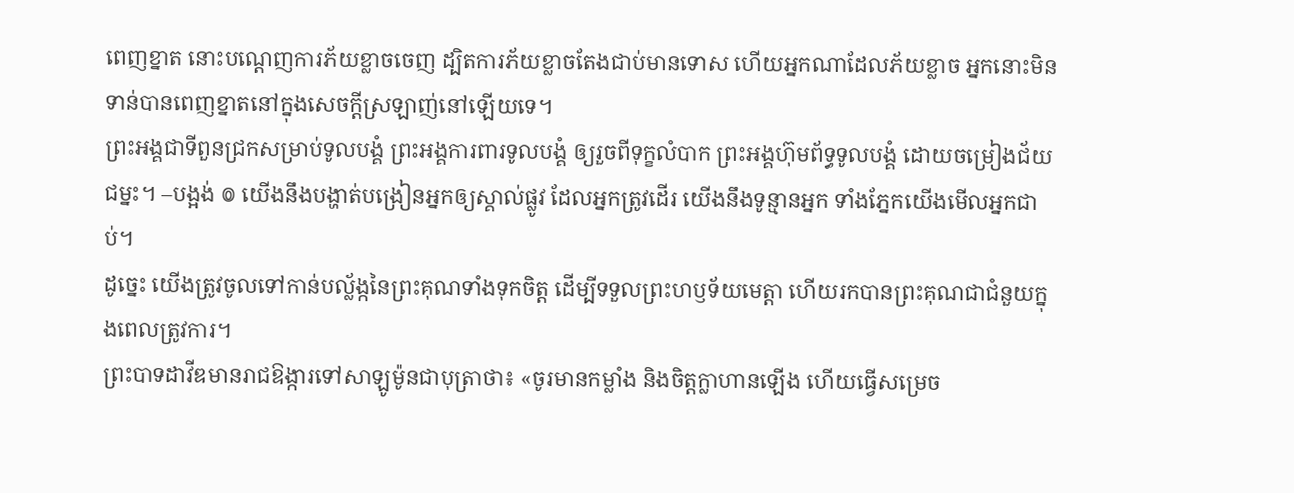ពេញខ្នាត នោះបណ្តេញការភ័យខ្លាចចេញ ដ្បិតការភ័យខ្លាចតែងជាប់មានទោស ហើយអ្នកណាដែលភ័យខ្លាច អ្នកនោះមិនទាន់បានពេញខ្នាតនៅក្នុងសេចក្ដីស្រឡាញ់នៅឡើយទេ។
ព្រះអង្គជាទីពួនជ្រកសម្រាប់ទូលបង្គំ ព្រះអង្គការពារទូលបង្គំ ឲ្យរួចពីទុក្ខលំបាក ព្រះអង្គហ៊ុមព័ទ្ធទូលបង្គំ ដោយចម្រៀងជ័យជម្នះ។ –បង្អង់ ៙ យើងនឹងបង្ហាត់បង្រៀនអ្នកឲ្យស្គាល់ផ្លូវ ដែលអ្នកត្រូវដើរ យើងនឹងទូន្មានអ្នក ទាំងភ្នែកយើងមើលអ្នកជាប់។
ដូច្នេះ យើងត្រូវចូលទៅកាន់បល្ល័ង្កនៃព្រះគុណទាំងទុកចិត្ត ដើម្បីទទួលព្រះហឫទ័យមេត្តា ហើយរកបានព្រះគុណជាជំនួយក្នុងពេលត្រូវការ។
ព្រះបាទដាវីឌមានរាជឱង្ការទៅសាឡូម៉ូនជាបុត្រាថា៖ «ចូរមានកម្លាំង និងចិត្តក្លាហានឡើង ហើយធ្វើសម្រេច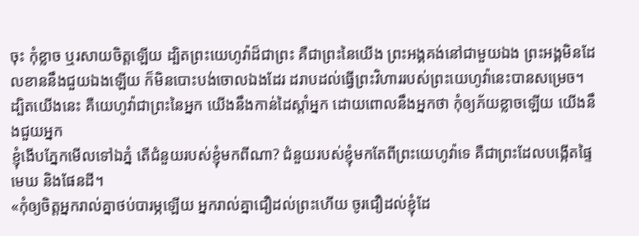ចុះ កុំខ្លាច ឬរសាយចិត្តឡើយ ដ្បិតព្រះយេហូវ៉ាដ៏ជាព្រះ គឺជាព្រះនៃយើង ព្រះអង្គគង់នៅជាមួយឯង ព្រះអង្គមិនដែលខាននឹងជួយឯងឡើយ ក៏មិនបោះបង់ចោលឯងដែរ ដរាបដល់ធ្វើព្រះវិហាររបស់ព្រះយេហូវ៉ានេះបានសម្រេច។
ដ្បិតយើងនេះ គឺយេហូវ៉ាជាព្រះនៃអ្នក យើងនឹងកាន់ដៃស្តាំអ្នក ដោយពោលនឹងអ្នកថា កុំឲ្យភ័យខ្លាចឡើយ យើងនឹងជួយអ្នក
ខ្ញុំងើបភ្នែកមើលទៅឯភ្នំ តើជំនួយរបស់ខ្ញុំមកពីណា? ជំនួយរបស់ខ្ញុំមកតែពីព្រះយេហូវ៉ាទេ គឺជាព្រះដែលបង្កើតផ្ទៃមេឃ និងផែនដី។
«កុំឲ្យចិត្តអ្នករាល់គ្នាថប់បារម្ភឡើយ អ្នករាល់គ្នាជឿដល់ព្រះហើយ ចូរជឿដល់ខ្ញុំដែ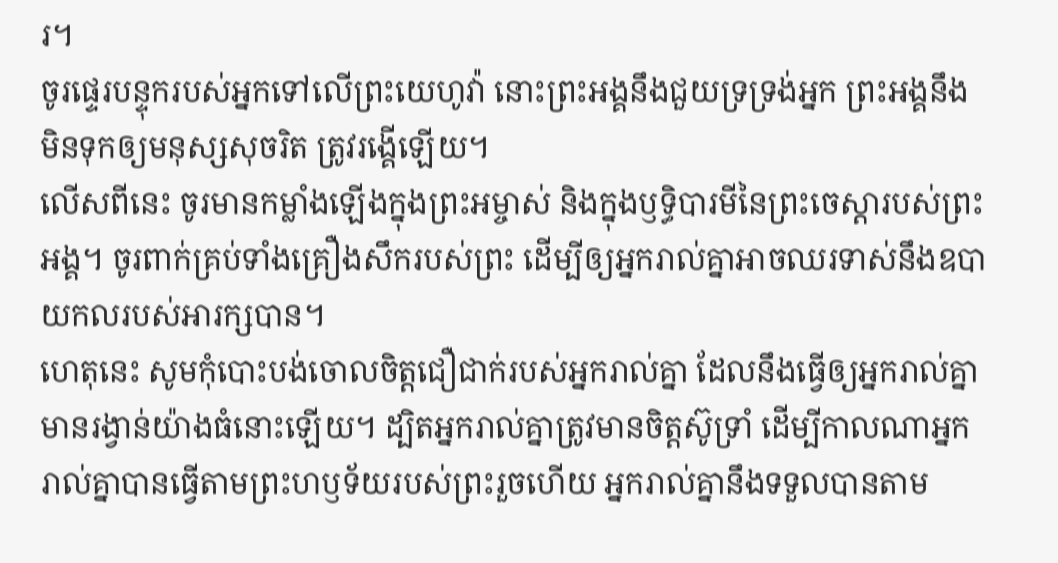រ។
ចូរផ្ទេរបន្ទុករបស់អ្នកទៅលើព្រះយេហូវ៉ា នោះព្រះអង្គនឹងជួយទ្រទ្រង់អ្នក ព្រះអង្គនឹងមិនទុកឲ្យមនុស្សសុចរិត ត្រូវរង្គើឡើយ។
លើសពីនេះ ចូរមានកម្លាំងឡើងក្នុងព្រះអម្ចាស់ និងក្នុងឫទ្ធិបារមីនៃព្រះចេស្តារបស់ព្រះអង្គ។ ចូរពាក់គ្រប់ទាំងគ្រឿងសឹករបស់ព្រះ ដើម្បីឲ្យអ្នករាល់គ្នាអាចឈរទាស់នឹងឧបាយកលរបស់អារក្សបាន។
ហេតុនេះ សូមកុំបោះបង់ចោលចិត្តជឿជាក់របស់អ្នករាល់គ្នា ដែលនឹងធ្វើឲ្យអ្នករាល់គ្នាមានរង្វាន់យ៉ាងធំនោះឡើយ។ ដ្បិតអ្នករាល់គ្នាត្រូវមានចិត្តស៊ូទ្រាំ ដើម្បីកាលណាអ្នករាល់គ្នាបានធ្វើតាមព្រះហឫទ័យរបស់ព្រះរួចហើយ អ្នករាល់គ្នានឹងទទួលបានតាម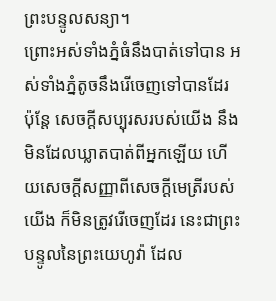ព្រះបន្ទូលសន្យា។
ព្រោះអស់ទាំងភ្នំធំនឹងបាត់ទៅបាន អស់ទាំងភ្នំតូចនឹងរើចេញទៅបានដែរ ប៉ុន្តែ សេចក្ដីសប្បុរសរបស់យើង នឹងមិនដែលឃ្លាតបាត់ពីអ្នកឡើយ ហើយសេចក្ដីសញ្ញាពីសេចក្ដីមេត្រីរបស់យើង ក៏មិនត្រូវរើចេញដែរ នេះជាព្រះបន្ទូលនៃព្រះយេហូវ៉ា ដែល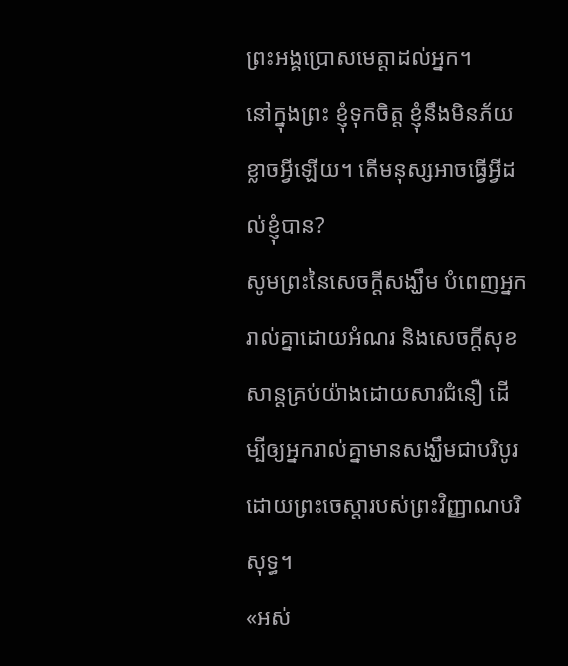ព្រះអង្គប្រោសមេត្តាដល់អ្នក។
នៅក្នុងព្រះ ខ្ញុំទុកចិត្ត ខ្ញុំនឹងមិនភ័យខ្លាចអ្វីឡើយ។ តើមនុស្សអាចធ្វើអ្វីដល់ខ្ញុំបាន?
សូមព្រះនៃសេចក្តីសង្ឃឹម បំពេញអ្នករាល់គ្នាដោយអំណរ និងសេចក្តីសុខសាន្តគ្រប់យ៉ាងដោយសារជំនឿ ដើម្បីឲ្យអ្នករាល់គ្នាមានសង្ឃឹមជាបរិបូរ ដោយព្រះចេស្តារបស់ព្រះវិញ្ញាណបរិសុទ្ធ។
«អស់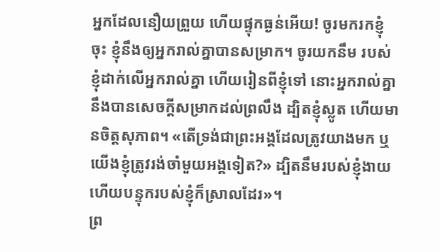អ្នកដែលនឿយព្រួយ ហើយផ្ទុកធ្ងន់អើយ! ចូរមករកខ្ញុំចុះ ខ្ញុំនឹងឲ្យអ្នករាល់គ្នាបានសម្រាក។ ចូរយកនឹម របស់ខ្ញុំដាក់លើអ្នករាល់គ្នា ហើយរៀនពីខ្ញុំទៅ នោះអ្នករាល់គ្នានឹងបានសេចក្តីសម្រាកដល់ព្រលឹង ដ្បិតខ្ញុំស្លូត ហើយមានចិត្តសុភាព។ «តើទ្រង់ជាព្រះអង្គដែលត្រូវយាងមក ឬយើងខ្ញុំត្រូវរង់ចាំមួយអង្គទៀត?» ដ្បិតនឹមរបស់ខ្ញុំងាយ ហើយបន្ទុករបស់ខ្ញុំក៏ស្រាលដែរ»។
ព្រ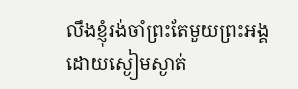លឹងខ្ញុំរង់ចាំព្រះតែមួយព្រះអង្គ ដោយស្ងៀមស្ងាត់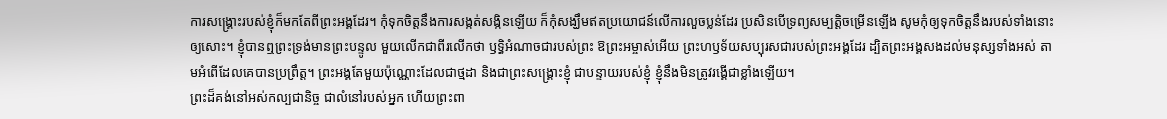ការសង្គ្រោះរបស់ខ្ញុំក៏មកតែពីព្រះអង្គដែរ។ កុំទុកចិត្តនឹងការសង្កត់សង្កិនឡើយ ក៏កុំសង្ឃឹមឥតប្រយោជន៍លើការលួចប្លន់ដែរ ប្រសិនបើទ្រព្យសម្បត្តិចម្រើនឡើង សូមកុំឲ្យទុកចិត្តនឹងរបស់ទាំងនោះឲ្យសោះ។ ខ្ញុំបានឮព្រះទ្រង់មានព្រះបន្ទូល មួយលើកជាពីរលើកថា ឫទ្ធិអំណាចជារបស់ព្រះ ឱព្រះអម្ចាស់អើយ ព្រះហឫទ័យសប្បុរសជារបស់ព្រះអង្គដែរ ដ្បិតព្រះអង្គសងដល់មនុស្សទាំងអស់ តាមអំពើដែលគេបានប្រព្រឹត្ត។ ព្រះអង្គតែមួយប៉ុណ្ណោះដែលជាថ្មដា និងជាព្រះសង្គ្រោះខ្ញុំ ជាបន្ទាយរបស់ខ្ញុំ ខ្ញុំនឹងមិនត្រូវរង្គើជាខ្លាំងឡើយ។
ព្រះដ៏គង់នៅអស់កល្បជានិច្ច ជាលំនៅរបស់អ្នក ហើយព្រះពា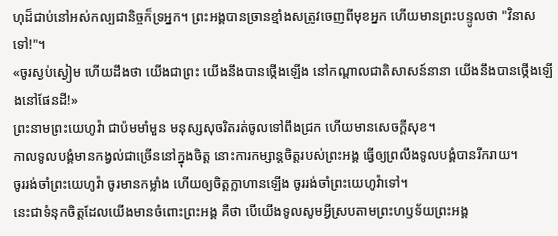ហុដ៏ជាប់នៅអស់កល្បជានិច្ចក៏ទ្រអ្នក។ ព្រះអង្គបានច្រានខ្មាំងសត្រូវចេញពីមុខអ្នក ហើយមានព្រះបន្ទូលថា "វិនាសទៅ!"។
«ចូរស្ងប់ស្ងៀម ហើយដឹងថា យើងជាព្រះ យើងនឹងបានថ្កើងឡើង នៅកណ្ដាលជាតិសាសន៍នានា យើងនឹងបានថ្កើងឡើងនៅផែនដី!»
ព្រះនាមព្រះយេហូវ៉ា ជាប៉មមាំមួន មនុស្សសុចរិតរត់ចូលទៅពឹងជ្រក ហើយមានសេចក្ដីសុខ។
កាលទូលបង្គំមានកង្វល់ជាច្រើននៅក្នុងចិត្ត នោះការកម្សាន្តចិត្តរបស់ព្រះអង្គ ធ្វើឲ្យព្រលឹងទូលបង្គំបានរីករាយ។
ចូររង់ចាំព្រះយេហូវ៉ា ចូរមានកម្លាំង ហើយឲ្យចិត្តក្លាហានឡើង ចូររង់ចាំព្រះយេហូវ៉ាទៅ។
នេះជាទំនុកចិត្តដែលយើងមានចំពោះព្រះអង្គ គឺថា បើយើងទូលសូមអ្វីស្របតាមព្រះហឫទ័យព្រះអង្គ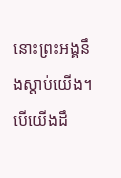នោះព្រះអង្គនឹងស្តាប់យើង។ បើយើងដឹ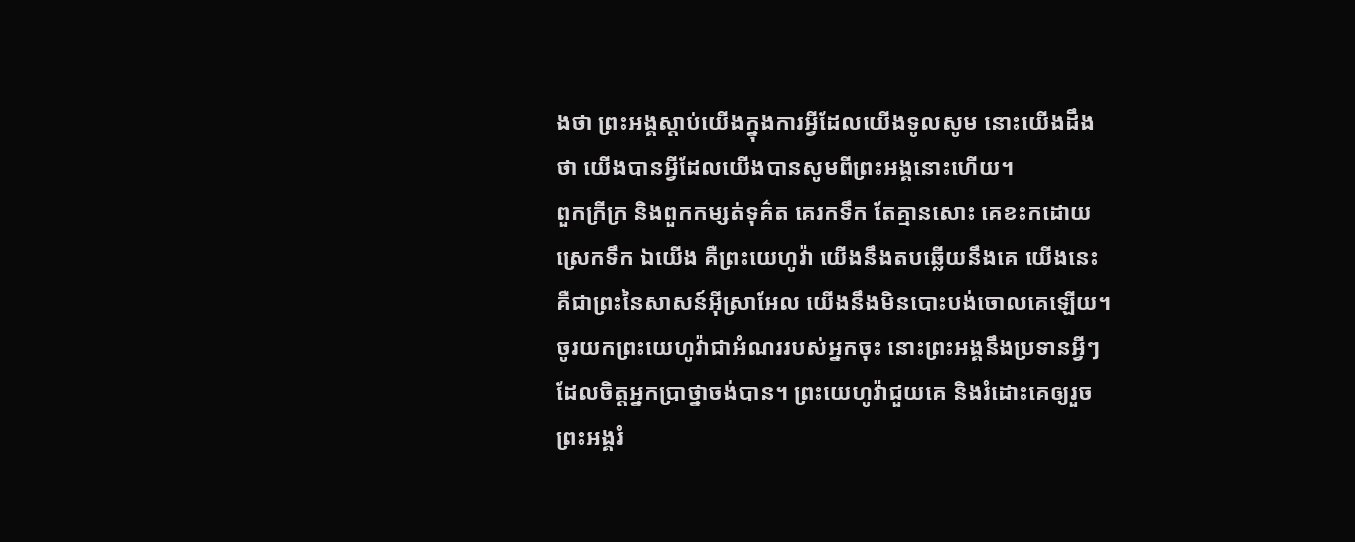ងថា ព្រះអង្គស្តាប់យើងក្នុងការអ្វីដែលយើងទូលសូម នោះយើងដឹងថា យើងបានអ្វីដែលយើងបានសូមពីព្រះអង្គនោះហើយ។
ពួកក្រីក្រ និងពួកកម្សត់ទុគ៌ត គេរកទឹក តែគ្មានសោះ គេខះកដោយស្រេកទឹក ឯយើង គឺព្រះយេហូវ៉ា យើងនឹងតបឆ្លើយនឹងគេ យើងនេះ គឺជាព្រះនៃសាសន៍អ៊ីស្រាអែល យើងនឹងមិនបោះបង់ចោលគេឡើយ។
ចូរយកព្រះយេហូវ៉ាជាអំណររបស់អ្នកចុះ នោះព្រះអង្គនឹងប្រទានអ្វីៗ ដែលចិត្តអ្នកប្រាថ្នាចង់បាន។ ព្រះយេហូវ៉ាជួយគេ និងរំដោះគេឲ្យរួច ព្រះអង្គរំ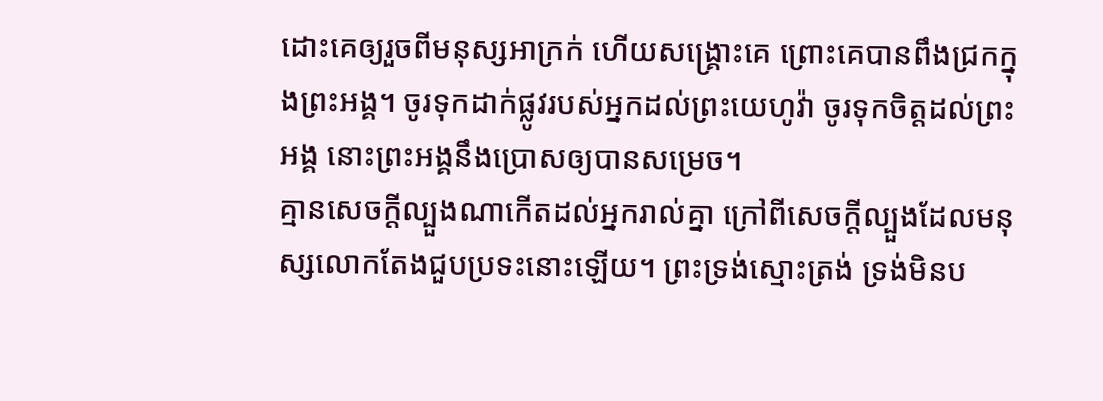ដោះគេឲ្យរួចពីមនុស្សអាក្រក់ ហើយសង្គ្រោះគេ ព្រោះគេបានពឹងជ្រកក្នុងព្រះអង្គ។ ចូរទុកដាក់ផ្លូវរបស់អ្នកដល់ព្រះយេហូវ៉ា ចូរទុកចិត្តដល់ព្រះអង្គ នោះព្រះអង្គនឹងប្រោសឲ្យបានសម្រេច។
គ្មានសេចក្តីល្បួងណាកើតដល់អ្នករាល់គ្នា ក្រៅពីសេចក្តីល្បួងដែលមនុស្សលោកតែងជួបប្រទះនោះឡើយ។ ព្រះទ្រង់ស្មោះត្រង់ ទ្រង់មិនប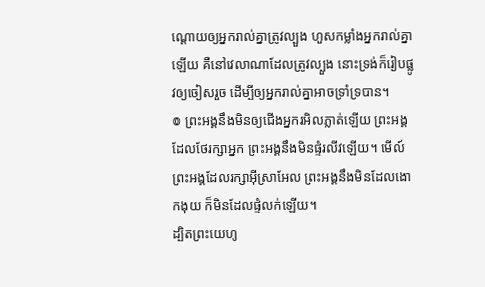ណ្ដោយឲ្យអ្នករាល់គ្នាត្រូវល្បួង ហួសកម្លាំងអ្នករាល់គ្នាឡើយ គឺនៅវេលាណាដែលត្រូវល្បួង នោះទ្រង់ក៏រៀបផ្លូវឲ្យចៀសរួច ដើម្បីឲ្យអ្នករាល់គ្នាអាចទ្រាំទ្របាន។
៙ ព្រះអង្គនឹងមិនឲ្យជើងអ្នករអិលភ្លាត់ឡើយ ព្រះអង្គដែលថែរក្សាអ្នក ព្រះអង្គនឹងមិនផ្ទំរលីវឡើយ។ មើល៍ ព្រះអង្គដែលរក្សាអ៊ីស្រាអែល ព្រះអង្គនឹងមិនដែលងោកងុយ ក៏មិនដែលផ្ទំលក់ឡើយ។
ដ្បិតព្រះយេហូ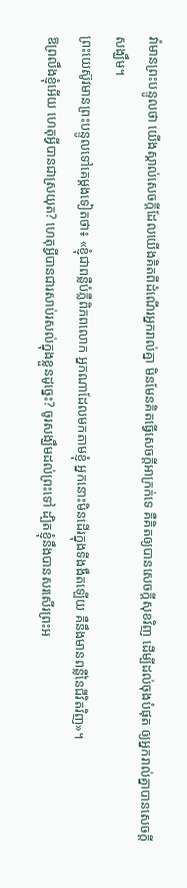វ៉ាមានព្រះបន្ទូលថា យើងស្គាល់សេចក្ដីដែលយើងគិតពីដំណើរអ្នករាល់គ្នា មិនមែនគិតធ្វើសេចក្ដីអាក្រក់ទេ គឺគិតឲ្យបានសេចក្ដីសុខវិញ ដើម្បីដល់ចុងបំផុត ឲ្យអ្នករាល់គ្នាបានសេចក្ដីសង្ឃឹម។
ព្រះយេស៊ូវមានព្រះបន្ទូលទៅគេម្តងទៀតថា៖ «ខ្ញុំជាពន្លឺបំភ្លឺពិភពលោក អ្នកណាដែលមកតាមខ្ញុំ អ្នកនោះមិនដើរក្នុងទីងងឹតឡើយ គឺនឹងមានពន្លឺនៃជីវិតវិញ»។
ឱព្រលឹងខ្ញុំអើយ ហេតុអ្វីបានជាស្រយុត? ហេតុអ្វីបានជារសាប់រសល់ក្នុងខ្លួនដូច្នេះ? ចូរសង្ឃឹមដល់ព្រះទៅ ដ្បិតខ្ញុំនឹងបានសរសើរព្រះអ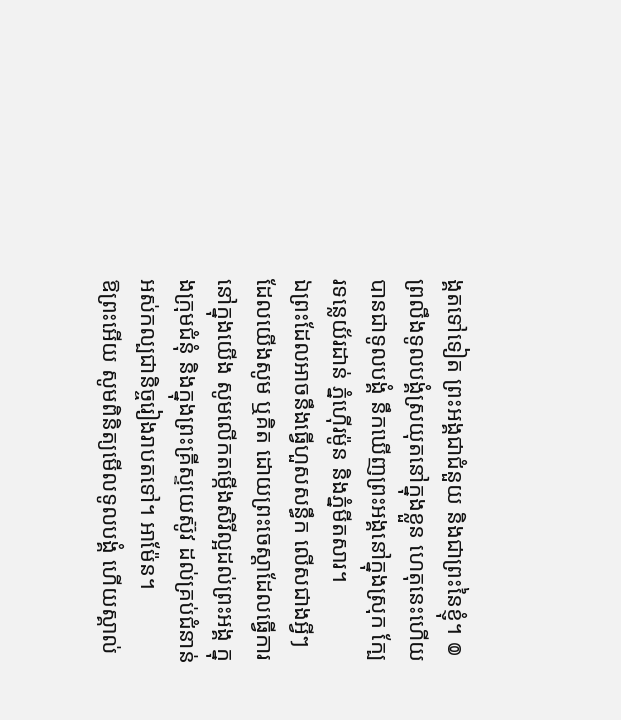ង្គតទៅទៀត ព្រះអង្គជាជំនួយ និងជាព្រះនៃខ្ញុំ។ ៙ ព្រលឹងទូលបង្គំស្រយុតនៅក្នុងខ្លួន ហេតុនេះហើយបានជាទូលបង្គំ នឹកឃើញព្រះអង្គនៅក្នុងស្រុក ក្បែរទន្លេយ័រដាន់ ភ្នំហ៊ើរម៉ូន និងភ្នំមីតសារ។
ឯព្រះដែលអាចនឹងធ្វើហួសសន្ធឹក លើសជាងអ្វីៗដែលយើងសូម ឬគិត ដោយព្រះចេស្តាដែលធ្វើការនៅក្នុងយើង សូមលើកតម្កើងសិរីល្អដល់ព្រះអង្គ ក្នុងក្រុមជំនុំ និងក្នុងព្រះគ្រីស្ទយេស៊ូវ ដល់គ្រប់ជំនាន់ អស់កល្បជានិច្ចរៀងរាបតទៅ។ អាម៉ែន។
ឱព្រះអើយ សូមពិនិត្យមើលទូលបង្គំ ហើយស្គាល់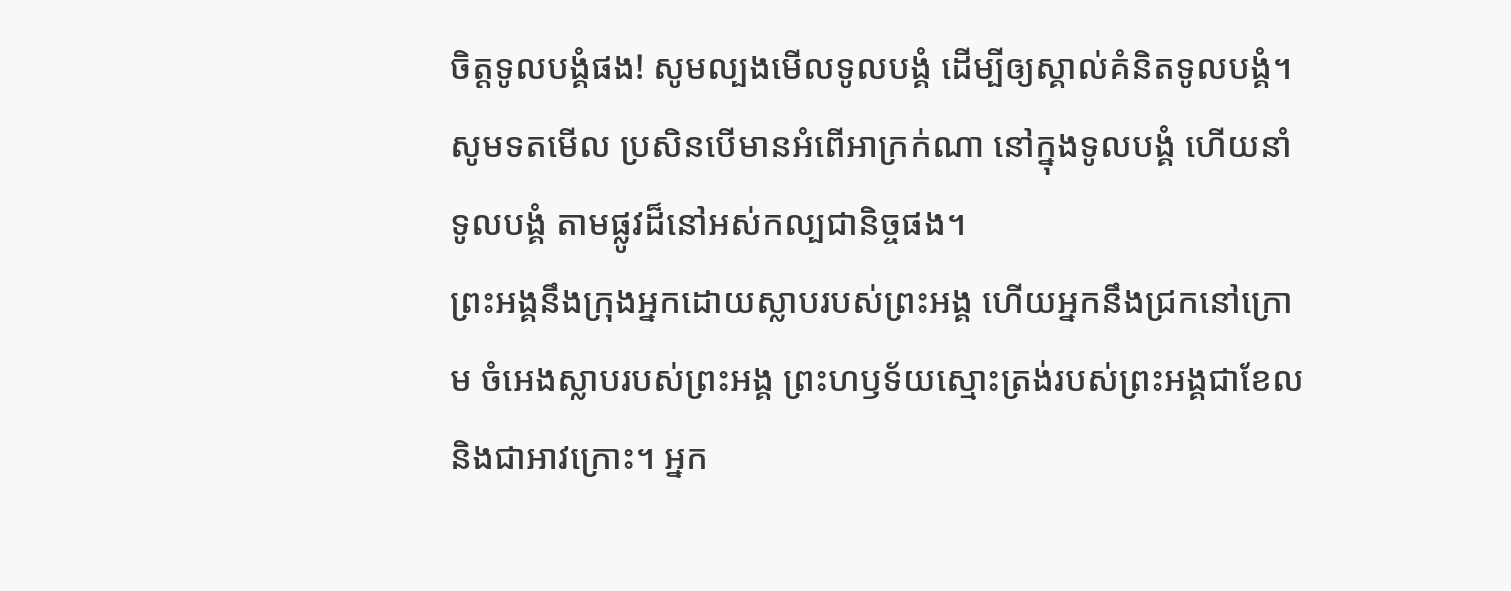ចិត្តទូលបង្គំផង! សូមល្បងមើលទូលបង្គំ ដើម្បីឲ្យស្គាល់គំនិតទូលបង្គំ។ សូមទតមើល ប្រសិនបើមានអំពើអាក្រក់ណា នៅក្នុងទូលបង្គំ ហើយនាំទូលបង្គំ តាមផ្លូវដ៏នៅអស់កល្បជានិច្ចផង។
ព្រះអង្គនឹងក្រុងអ្នកដោយស្លាបរបស់ព្រះអង្គ ហើយអ្នកនឹងជ្រកនៅក្រោម ចំអេងស្លាបរបស់ព្រះអង្គ ព្រះហឫទ័យស្មោះត្រង់របស់ព្រះអង្គជាខែល និងជាអាវក្រោះ។ អ្នក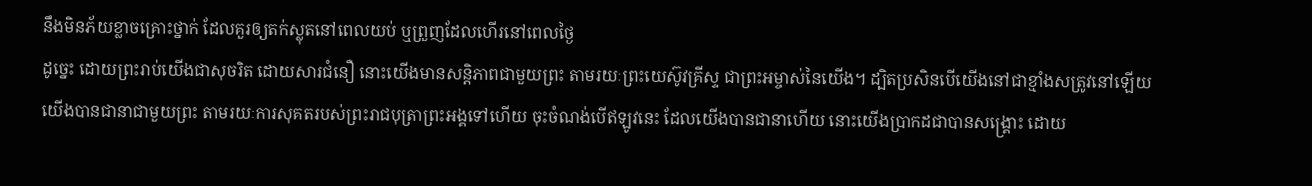នឹងមិនភ័យខ្លាចគ្រោះថ្នាក់ ដែលគួរឲ្យតក់ស្លុតនៅពេលយប់ ឬព្រួញដែលហើរនៅពេលថ្ងៃ
ដូច្នេះ ដោយព្រះរាប់យើងជាសុចរិត ដោយសារជំនឿ នោះយើងមានសន្ដិភាពជាមួយព្រះ តាមរយៈព្រះយេស៊ូវគ្រីស្ទ ជាព្រះអម្ចាស់នៃយើង។ ដ្បិតប្រសិនបើយើងនៅជាខ្មាំងសត្រូវនៅឡើយ យើងបានជានាជាមួយព្រះ តាមរយៈការសុគតរបស់ព្រះរាជបុត្រាព្រះអង្គទៅហើយ ចុះចំណង់បើឥឡូវនេះ ដែលយើងបានជានាហើយ នោះយើងប្រាកដជាបានសង្គ្រោះ ដោយ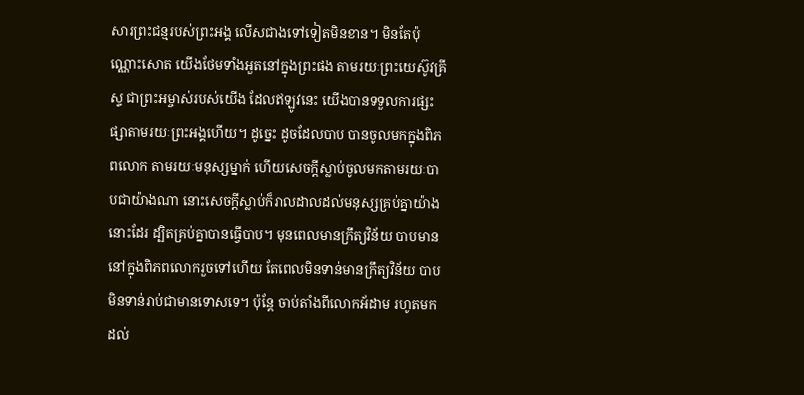សារព្រះជន្មរបស់ព្រះអង្គ លើសជាងទៅទៀតមិនខាន។ មិនតែប៉ុណ្ណោះសោត យើងថែមទាំងអួតនៅក្នុងព្រះផង តាមរយៈព្រះយេស៊ូវគ្រីស្ទ ជាព្រះអម្ចាស់របស់យើង ដែលឥឡូវនេះ យើងបានទទួលការផ្សះផ្សាតាមរយៈព្រះអង្គហើយ។ ដូច្នេះ ដូចដែលបាប បានចូលមកក្នុងពិភពលោក តាមរយៈមនុស្សម្នាក់ ហើយសេចក្តីស្លាប់ចូលមកតាមរយៈបាបជាយ៉ាងណា នោះសេចក្តីស្លាប់ក៏រាលដាលដល់មនុស្សគ្រប់គ្នាយ៉ាងនោះដែរ ដ្បិតគ្រប់គ្នាបានធ្វើបាប។ មុនពេលមានក្រឹត្យវិន័យ បាបមាននៅក្នុងពិភពលោករួចទៅហើយ តែពេលមិនទាន់មានក្រឹត្យវិន័យ បាបមិនទាន់រាប់ជាមានទោសទេ។ ប៉ុន្តែ ចាប់តាំងពីលោកអ័ដាម រហូតមកដល់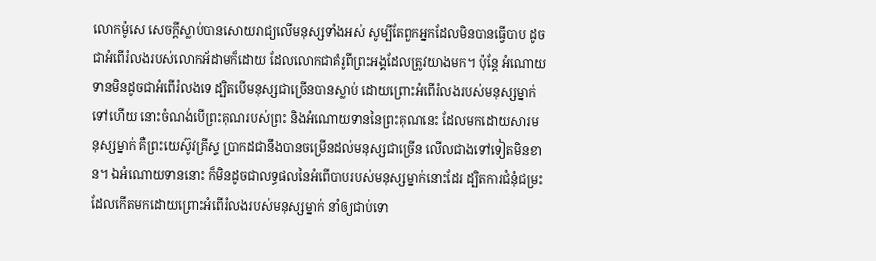លោកម៉ូសេ សេចក្តីស្លាប់បានសោយរាជ្យលើមនុស្សទាំងអស់ សូម្បីតែពួកអ្នកដែលមិនបានធ្វើបាប ដូចជាអំពើរំលងរបស់លោកអ័ដាមក៏ដោយ ដែលលោកជាគំរូពីព្រះអង្គដែលត្រូវយាងមក។ ប៉ុន្តែ អំណោយទានមិនដូចជាអំពើរំលងទេ ដ្បិតបើមនុស្សជាច្រើនបានស្លាប់ ដោយព្រោះអំពើរំលងរបស់មនុស្សម្នាក់ទៅហើយ នោះចំណង់បើព្រះគុណរបស់ព្រះ និងអំណោយទាននៃព្រះគុណនេះ ដែលមកដោយសារមនុស្សម្នាក់ គឺព្រះយេស៊ូវគ្រីស្ទ ប្រាកដជានឹងបានចម្រើនដល់មនុស្សជាច្រើន លើលជាងទៅទៀតមិនខាន។ ឯអំណោយទាននោះ ក៏មិនដូចជាលទ្ធផលនៃអំពើបាបរបស់មនុស្សម្នាក់នោះដែរ ដ្បិតការជំនុំជម្រះ ដែលកើតមកដោយព្រោះអំពើរំលងរបស់មនុស្សម្នាក់ នាំឲ្យជាប់ទោ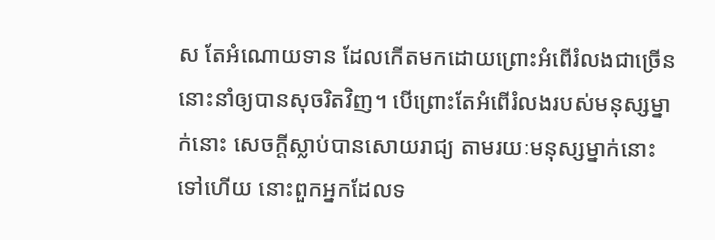ស តែអំណោយទាន ដែលកើតមកដោយព្រោះអំពើរំលងជាច្រើន នោះនាំឲ្យបានសុចរិតវិញ។ បើព្រោះតែអំពើរំលងរបស់មនុស្សម្នាក់នោះ សេចក្តីស្លាប់បានសោយរាជ្យ តាមរយៈមនុស្សម្នាក់នោះទៅហើយ នោះពួកអ្នកដែលទ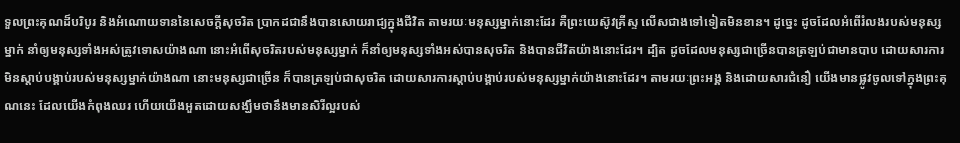ទួលព្រះគុណដ៏បរិបូរ និងអំណោយទាននៃសេចក្តីសុចរិត ប្រាកដជានឹងបានសោយរាជ្យក្នុងជីវិត តាមរយៈមនុស្សម្នាក់នោះដែរ គឺព្រះយេស៊ូវគ្រីស្ទ លើសជាងទៅទៀតមិនខាន។ ដូច្នេះ ដូចដែលអំពើរំលងរបស់មនុស្សម្នាក់ នាំឲ្យមនុស្សទាំងអស់ត្រូវទោសយ៉ាងណា នោះអំពើសុចរិតរបស់មនុស្សម្នាក់ ក៏នាំឲ្យមនុស្សទាំងអស់បានសុចរិត និងបានជីវិតយ៉ាងនោះដែរ។ ដ្បិត ដូចដែលមនុស្សជាច្រើនបានត្រឡប់ជាមានបាប ដោយសារការមិនស្តាប់បង្គាប់របស់មនុស្សម្នាក់យ៉ាងណា នោះមនុស្សជាច្រើន ក៏បានត្រឡប់ជាសុចរិត ដោយសារការស្តាប់បង្គាប់របស់មនុស្សម្នាក់យ៉ាងនោះដែរ។ តាមរយៈព្រះអង្គ និងដោយសារជំនឿ យើងមានផ្លូវចូលទៅក្នុងព្រះគុណនេះ ដែលយើងកំពុងឈរ ហើយយើងអួតដោយសង្ឃឹមថានឹងមានសិរីល្អរបស់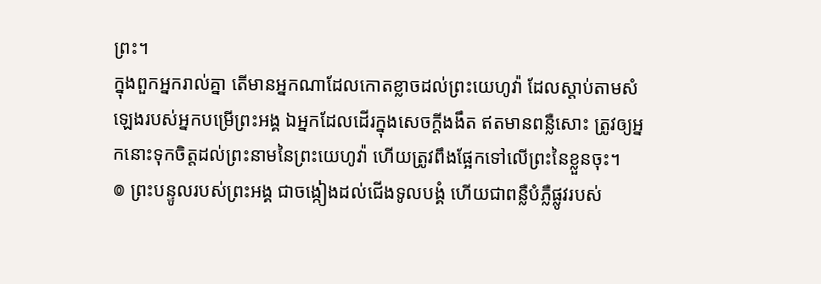ព្រះ។
ក្នុងពួកអ្នករាល់គ្នា តើមានអ្នកណាដែលកោតខ្លាចដល់ព្រះយេហូវ៉ា ដែលស្តាប់តាមសំឡេងរបស់អ្នកបម្រើព្រះអង្គ ឯអ្នកដែលដើរក្នុងសេចក្ដីងងឹត ឥតមានពន្លឺសោះ ត្រូវឲ្យអ្នកនោះទុកចិត្តដល់ព្រះនាមនៃព្រះយេហូវ៉ា ហើយត្រូវពឹងផ្អែកទៅលើព្រះនៃខ្លួនចុះ។
៙ ព្រះបន្ទូលរបស់ព្រះអង្គ ជាចង្កៀងដល់ជើងទូលបង្គំ ហើយជាពន្លឺបំភ្លឺផ្លូវរបស់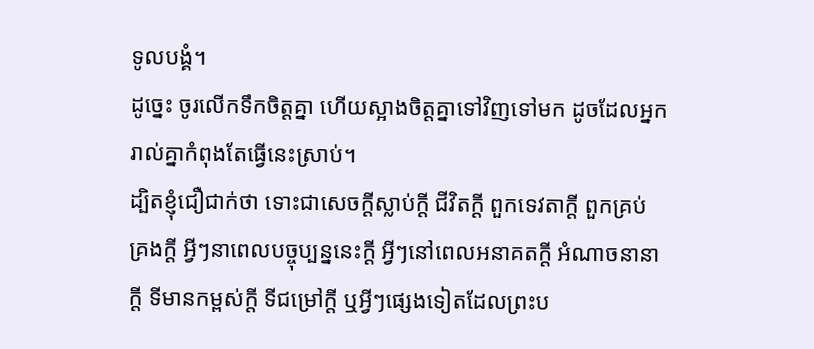ទូលបង្គំ។
ដូច្នេះ ចូរលើកទឹកចិត្តគ្នា ហើយស្អាងចិត្តគ្នាទៅវិញទៅមក ដូចដែលអ្នករាល់គ្នាកំពុងតែធ្វើនេះស្រាប់។
ដ្បិតខ្ញុំជឿជាក់ថា ទោះជាសេចក្ដីស្លាប់ក្ដី ជីវិតក្ដី ពួកទេវតាក្ដី ពួកគ្រប់គ្រងក្ដី អ្វីៗនាពេលបច្ចុប្បន្ននេះក្ដី អ្វីៗនៅពេលអនាគតក្ដី អំណាចនានាក្ដី ទីមានកម្ពស់ក្ដី ទីជម្រៅក្ដី ឬអ្វីៗផ្សេងទៀតដែលព្រះប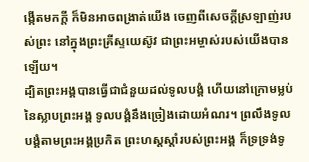ង្កើតមកក្តី ក៏មិនអាចពង្រាត់យើង ចេញពីសេចក្តីស្រឡាញ់របស់ព្រះ នៅក្នុងព្រះគ្រីស្ទយេស៊ូវ ជាព្រះអម្ចាស់របស់យើងបានឡើយ។
ដ្បិតព្រះអង្គបានធ្វើជាជំនួយដល់ទូលបង្គំ ហើយនៅក្រោមម្លប់នៃស្លាបព្រះអង្គ ទូលបង្គំនឹងច្រៀងដោយអំណរ។ ព្រលឹងទូលបង្គំតាមព្រះអង្គប្រកិត ព្រះហស្តស្តាំរបស់ព្រះអង្គ ក៏ទ្រទ្រង់ទូ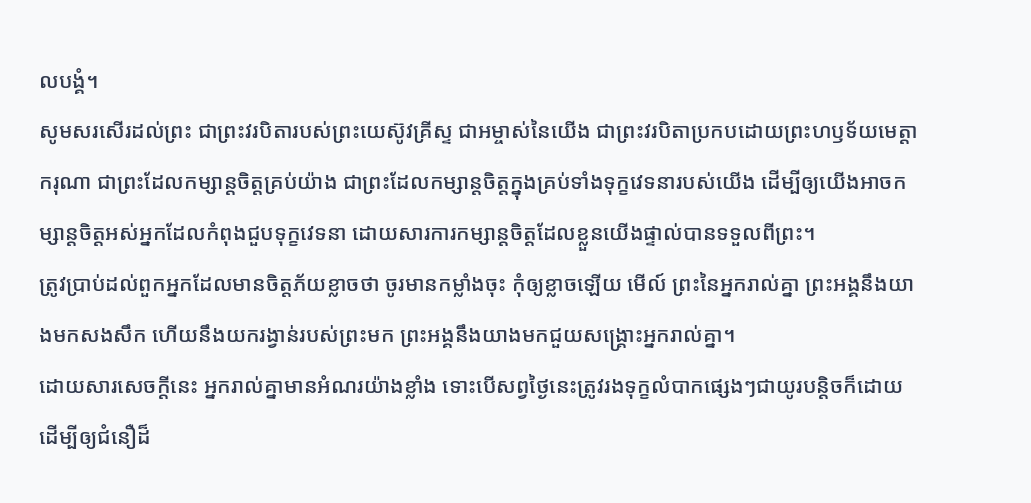លបង្គំ។
សូមសរសើរដល់ព្រះ ជាព្រះវរបិតារបស់ព្រះយេស៊ូវគ្រីស្ទ ជាអម្ចាស់នៃយើង ជាព្រះវរបិតាប្រកបដោយព្រះហឫទ័យមេត្ដាករុណា ជាព្រះដែលកម្សាន្តចិត្តគ្រប់យ៉ាង ជាព្រះដែលកម្សាន្តចិត្តក្នុងគ្រប់ទាំងទុក្ខវេទនារបស់យើង ដើម្បីឲ្យយើងអាចកម្សាន្តចិត្តអស់អ្នកដែលកំពុងជួបទុក្ខវេទនា ដោយសារការកម្សាន្តចិត្តដែលខ្លួនយើងផ្ទាល់បានទទួលពីព្រះ។
ត្រូវប្រាប់ដល់ពួកអ្នកដែលមានចិត្តភ័យខ្លាចថា ចូរមានកម្លាំងចុះ កុំឲ្យខ្លាចឡើយ មើល៍ ព្រះនៃអ្នករាល់គ្នា ព្រះអង្គនឹងយាងមកសងសឹក ហើយនឹងយករង្វាន់របស់ព្រះមក ព្រះអង្គនឹងយាងមកជួយសង្គ្រោះអ្នករាល់គ្នា។
ដោយសារសេចក្តីនេះ អ្នករាល់គ្នាមានអំណរយ៉ាងខ្លាំង ទោះបើសព្វថៃ្ងនេះត្រូវរងទុក្ខលំបាកផ្សេងៗជាយូរបន្តិចក៏ដោយ ដើម្បីឲ្យជំនឿដ៏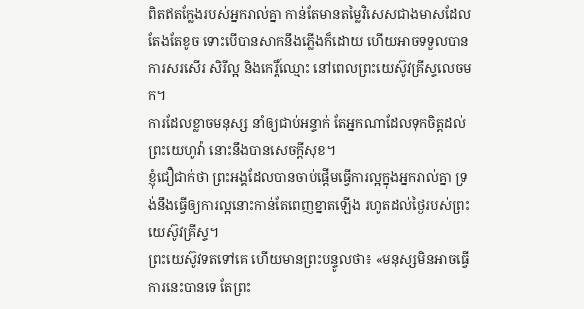ពិតឥតក្លែងរបស់អ្នករាល់គ្នា កាន់តែមានតម្លៃវិសេសជាងមាសដែលតែងតែខូច ទោះបើបានសាកនឹងភ្លើងក៏ដោយ ហើយអាចទទួលបានការសរសើរ សិរីល្អ និងកេរ្តិ៍ឈ្មោះ នៅពេលព្រះយេស៊ូវគ្រីស្ទលេចមក។
ការដែលខ្លាចមនុស្ស នាំឲ្យជាប់អន្ទាក់ តែអ្នកណាដែលទុកចិត្តដល់ព្រះយេហូវ៉ា នោះនឹងបានសេចក្ដីសុខ។
ខ្ញុំជឿជាក់ថា ព្រះអង្គដែលបានចាប់ផ្តើមធ្វើការល្អក្នុងអ្នករាល់គ្នា ទ្រង់នឹងធ្វើឲ្យការល្អនោះកាន់តែពេញខ្នាតឡើង រហូតដល់ថ្ងៃរបស់ព្រះយេស៊ូវគ្រីស្ទ។
ព្រះយេស៊ូវទតទៅគេ ហើយមានព្រះបន្ទូលថា៖ «មនុស្សមិនអាចធ្វើការនេះបានទេ តែព្រះ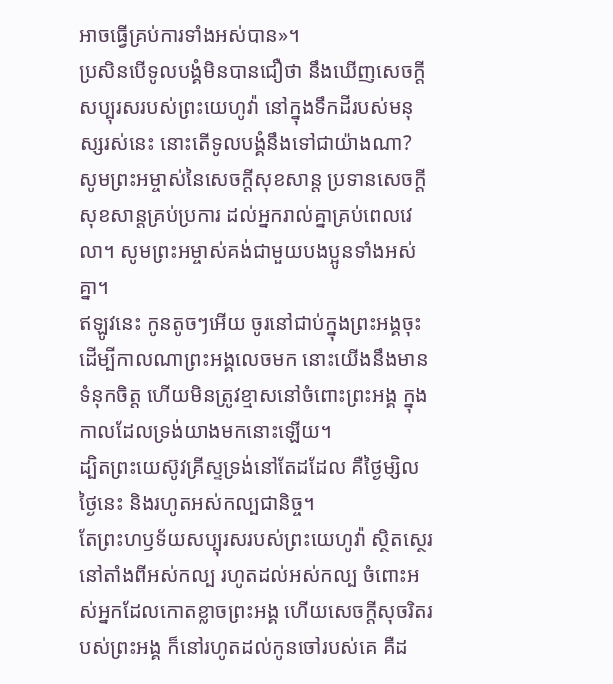អាចធ្វើគ្រប់ការទាំងអស់បាន»។
ប្រសិនបើទូលបង្គំមិនបានជឿថា នឹងឃើញសេចក្ដីសប្បុរសរបស់ព្រះយេហូវ៉ា នៅក្នុងទឹកដីរបស់មនុស្សរស់នេះ នោះតើទូលបង្គំនឹងទៅជាយ៉ាងណា?
សូមព្រះអម្ចាស់នៃសេចក្ដីសុខសាន្ត ប្រទានសេចក្ដីសុខសាន្តគ្រប់ប្រការ ដល់អ្នករាល់គ្នាគ្រប់ពេលវេលា។ សូមព្រះអម្ចាស់គង់ជាមួយបងប្អូនទាំងអស់គ្នា។
ឥឡូវនេះ កូនតូចៗអើយ ចូរនៅជាប់ក្នុងព្រះអង្គចុះ ដើម្បីកាលណាព្រះអង្គលេចមក នោះយើងនឹងមានទំនុកចិត្ត ហើយមិនត្រូវខ្មាសនៅចំពោះព្រះអង្គ ក្នុងកាលដែលទ្រង់យាងមកនោះឡើយ។
ដ្បិតព្រះយេស៊ូវគ្រីស្ទទ្រង់នៅតែដដែល គឺថ្ងៃម្សិល ថ្ងៃនេះ និងរហូតអស់កល្បជានិច្ច។
តែព្រះហឫទ័យសប្បុរសរបស់ព្រះយេហូវ៉ា ស្ថិតស្ថេរនៅតាំងពីអស់កល្ប រហូតដល់អស់កល្ប ចំពោះអស់អ្នកដែលកោតខ្លាចព្រះអង្គ ហើយសេចក្ដីសុចរិតរបស់ព្រះអង្គ ក៏នៅរហូតដល់កូនចៅរបស់គេ គឺដ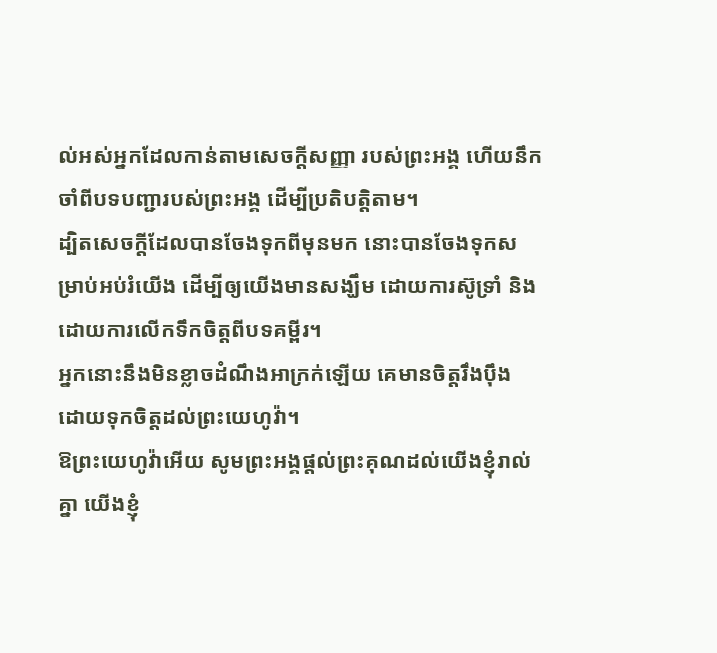ល់អស់អ្នកដែលកាន់តាមសេចក្ដីសញ្ញា របស់ព្រះអង្គ ហើយនឹកចាំពីបទបញ្ជារបស់ព្រះអង្គ ដើម្បីប្រតិបត្តិតាម។
ដ្បិតសេចក្តីដែលបានចែងទុកពីមុនមក នោះបានចែងទុកសម្រាប់អប់រំយើង ដើម្បីឲ្យយើងមានសង្ឃឹម ដោយការស៊ូទ្រាំ និងដោយការលើកទឹកចិត្តពីបទគម្ពីរ។
អ្នកនោះនឹងមិនខ្លាចដំណឹងអាក្រក់ឡើយ គេមានចិត្តរឹងប៉ឹង ដោយទុកចិត្តដល់ព្រះយេហូវ៉ា។
ឱព្រះយេហូវ៉ាអើយ សូមព្រះអង្គផ្តល់ព្រះគុណដល់យើងខ្ញុំរាល់គ្នា យើងខ្ញុំ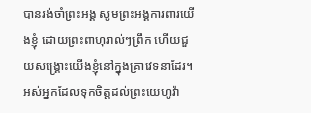បានរង់ចាំព្រះអង្គ សូមព្រះអង្គការពារយើងខ្ញុំ ដោយព្រះពាហុរាល់ៗព្រឹក ហើយជួយសង្គ្រោះយើងខ្ញុំនៅក្នុងគ្រាវេទនាដែរ។
អស់អ្នកដែលទុកចិត្តដល់ព្រះយេហូវ៉ា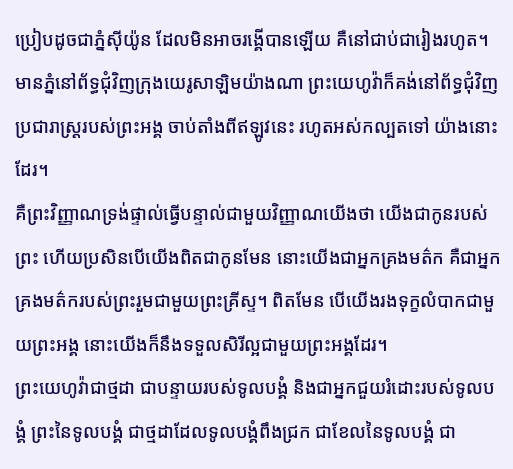ប្រៀបដូចជាភ្នំស៊ីយ៉ូន ដែលមិនអាចរង្គើបានឡើយ គឺនៅជាប់ជារៀងរហូត។ មានភ្នំនៅព័ទ្ធជុំវិញក្រុងយេរូសាឡិមយ៉ាងណា ព្រះយេហូវ៉ាក៏គង់នៅព័ទ្ធជុំវិញ ប្រជារាស្ត្ររបស់ព្រះអង្គ ចាប់តាំងពីឥឡូវនេះ រហូតអស់កល្បតទៅ យ៉ាងនោះដែរ។
គឺព្រះវិញ្ញាណទ្រង់ផ្ទាល់ធ្វើបន្ទាល់ជាមួយវិញ្ញាណយើងថា យើងជាកូនរបស់ព្រះ ហើយប្រសិនបើយើងពិតជាកូនមែន នោះយើងជាអ្នកគ្រងមត៌ក គឺជាអ្នកគ្រងមត៌ករបស់ព្រះរួមជាមួយព្រះគ្រីស្ទ។ ពិតមែន បើយើងរងទុក្ខលំបាកជាមួយព្រះអង្គ នោះយើងក៏នឹងទទួលសិរីល្អជាមួយព្រះអង្គដែរ។
ព្រះយេហូវ៉ាជាថ្មដា ជាបន្ទាយរបស់ទូលបង្គំ និងជាអ្នកជួយរំដោះរបស់ទូលបង្គំ ព្រះនៃទូលបង្គំ ជាថ្មដាដែលទូលបង្គំពឹងជ្រក ជាខែលនៃទូលបង្គំ ជា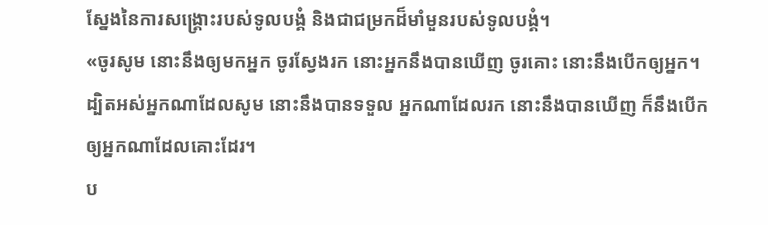ស្នែងនៃការសង្គ្រោះរបស់ទូលបង្គំ និងជាជម្រកដ៏មាំមួនរបស់ទូលបង្គំ។
«ចូរសូម នោះនឹងឲ្យមកអ្នក ចូរស្វែងរក នោះអ្នកនឹងបានឃើញ ចូរគោះ នោះនឹងបើកឲ្យអ្នក។ ដ្បិតអស់អ្នកណាដែលសូម នោះនឹងបានទទួល អ្នកណាដែលរក នោះនឹងបានឃើញ ក៏នឹងបើកឲ្យអ្នកណាដែលគោះដែរ។
ប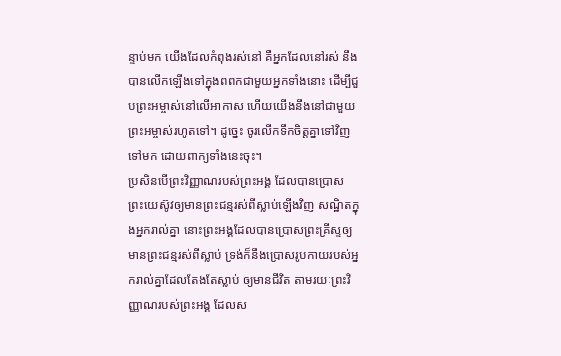ន្ទាប់មក យើងដែលកំពុងរស់នៅ គឺអ្នកដែលនៅរស់ នឹងបានលើកឡើងទៅក្នុងពពកជាមួយអ្នកទាំងនោះ ដើម្បីជួបព្រះអម្ចាស់នៅលើអាកាស ហើយយើងនឹងនៅជាមួយព្រះអម្ចាស់រហូតទៅ។ ដូច្នេះ ចូរលើកទឹកចិត្តគ្នាទៅវិញទៅមក ដោយពាក្យទាំងនេះចុះ។
ប្រសិនបើព្រះវិញ្ញាណរបស់ព្រះអង្គ ដែលបានប្រោសព្រះយេស៊ូវឲ្យមានព្រះជន្មរស់ពីស្លាប់ឡើងវិញ សណ្ឋិតក្នុងអ្នករាល់គ្នា នោះព្រះអង្គដែលបានប្រោសព្រះគ្រីស្ទឲ្យមានព្រះជន្មរស់ពីស្លាប់ ទ្រង់ក៏នឹងប្រោសរូបកាយរបស់អ្នករាល់គ្នាដែលតែងតែស្លាប់ ឲ្យមានជីវិត តាមរយៈព្រះវិញ្ញាណរបស់ព្រះអង្គ ដែលស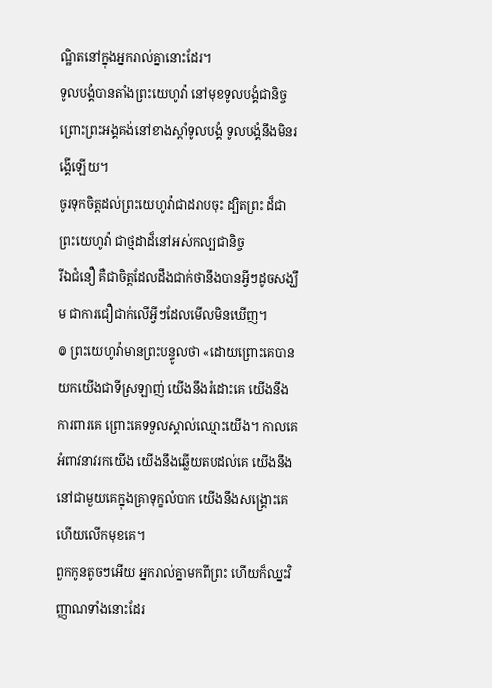ណ្ឋិតនៅក្នុងអ្នករាល់គ្នានោះដែរ។
ទូលបង្គំបានតាំងព្រះយេហូវ៉ា នៅមុខទូលបង្គំជានិច្ច ព្រោះព្រះអង្គគង់នៅខាងស្តាំទូលបង្គំ ទូលបង្គំនឹងមិនរង្គើឡើយ។
ចូរទុកចិត្តដល់ព្រះយេហូវ៉ាជាដរាបចុះ ដ្បិតព្រះ ដ៏ជាព្រះយេហូវ៉ា ជាថ្មដាដ៏នៅអស់កល្បជានិច្ច
រីឯជំនឿ គឺជាចិត្តដែលដឹងជាក់ថានឹងបានអ្វីៗដូចសង្ឃឹម ជាការជឿជាក់លើអ្វីៗដែលមើលមិនឃើញ។
៙ ព្រះយេហូវ៉ាមានព្រះបន្ទូលថា «ដោយព្រោះគេបានយកយើងជាទីស្រឡាញ់ យើងនឹងរំដោះគេ យើងនឹងការពារគេ ព្រោះគេទទួលស្គាល់ឈ្មោះយើង។ កាលគេអំពាវនាវរកយើង យើងនឹងឆ្លើយតបដល់គេ យើងនឹងនៅជាមួយគេក្នុងគ្រាទុក្ខលំបាក យើងនឹងសង្គ្រោះគេ ហើយលើកមុខគេ។
ពួកកូនតូចៗអើយ អ្នករាល់គ្នាមកពីព្រះ ហើយក៏ឈ្នះវិញ្ញាណទាំងនោះដែរ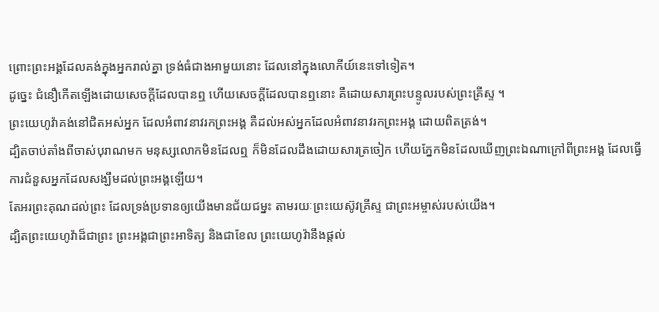ព្រោះព្រះអង្គដែលគង់ក្នុងអ្នករាល់គ្នា ទ្រង់ធំជាងអាមួយនោះ ដែលនៅក្នុងលោកីយ៍នេះទៅទៀត។
ដូច្នេះ ជំនឿកើតឡើងដោយសេចក្ដីដែលបានឮ ហើយសេចក្ដីដែលបានឮនោះ គឺដោយសារព្រះបន្ទូលរបស់ព្រះគ្រីស្ទ ។
ព្រះយេហូវ៉ាគង់នៅជិតអស់អ្នក ដែលអំពាវនាវរកព្រះអង្គ គឺដល់អស់អ្នកដែលអំពាវនាវរកព្រះអង្គ ដោយពិតត្រង់។
ដ្បិតចាប់តាំងពីចាស់បុរាណមក មនុស្សលោកមិនដែលឮ ក៏មិនដែលដឹងដោយសារត្រចៀក ហើយភ្នែកមិនដែលឃើញព្រះឯណាក្រៅពីព្រះអង្គ ដែលធ្វើការជំនួសអ្នកដែលសង្ឃឹមដល់ព្រះអង្គឡើយ។
តែអរព្រះគុណដល់ព្រះ ដែលទ្រង់ប្រទានឲ្យយើងមានជ័យជម្នះ តាមរយៈព្រះយេស៊ូវគ្រីស្ទ ជាព្រះអម្ចាស់របស់យើង។
ដ្បិតព្រះយេហូវ៉ាដ៏ជាព្រះ ព្រះអង្គជាព្រះអាទិត្យ និងជាខែល ព្រះយេហូវ៉ានឹងផ្តល់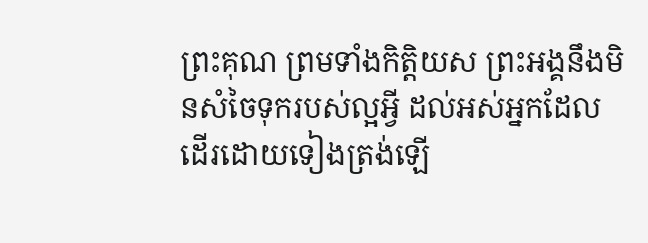ព្រះគុណ ព្រមទាំងកិត្តិយស ព្រះអង្គនឹងមិនសំចៃទុករបស់ល្អអ្វី ដល់អស់អ្នកដែលដើរដោយទៀងត្រង់ឡើ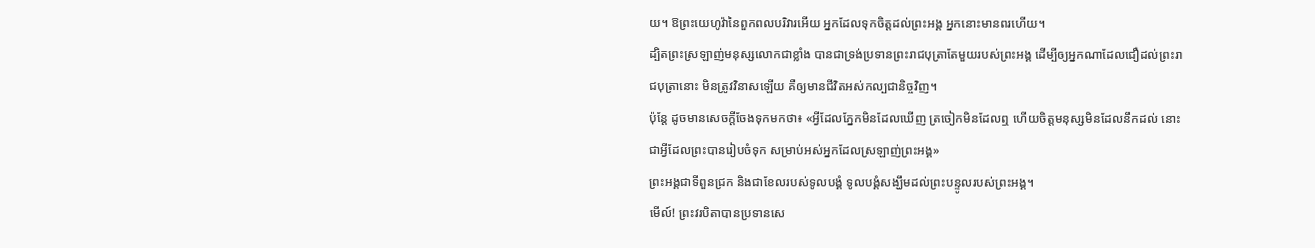យ។ ឱព្រះយេហូវ៉ានៃពួកពលបរិវារអើយ អ្នកដែលទុកចិត្តដល់ព្រះអង្គ អ្នកនោះមានពរហើយ។
ដ្បិតព្រះស្រឡាញ់មនុស្សលោកជាខ្លាំង បានជាទ្រង់ប្រទានព្រះរាជបុត្រាតែមួយរបស់ព្រះអង្គ ដើម្បីឲ្យអ្នកណាដែលជឿដល់ព្រះរាជបុត្រានោះ មិនត្រូវវិនាសឡើយ គឺឲ្យមានជីវិតអស់កល្បជានិច្ចវិញ។
ប៉ុន្តែ ដូចមានសេចក្តីចែងទុកមកថា៖ «អ្វីដែលភ្នែកមិនដែលឃើញ ត្រចៀកមិនដែលឮ ហើយចិត្តមនុស្សមិនដែលនឹកដល់ នោះជាអ្វីដែលព្រះបានរៀបចំទុក សម្រាប់អស់អ្នកដែលស្រឡាញ់ព្រះអង្គ»
ព្រះអង្គជាទីពួនជ្រក និងជាខែលរបស់ទូលបង្គំ ទូលបង្គំសង្ឃឹមដល់ព្រះបន្ទូលរបស់ព្រះអង្គ។
មើល៍! ព្រះវរបិតាបានប្រទានសេ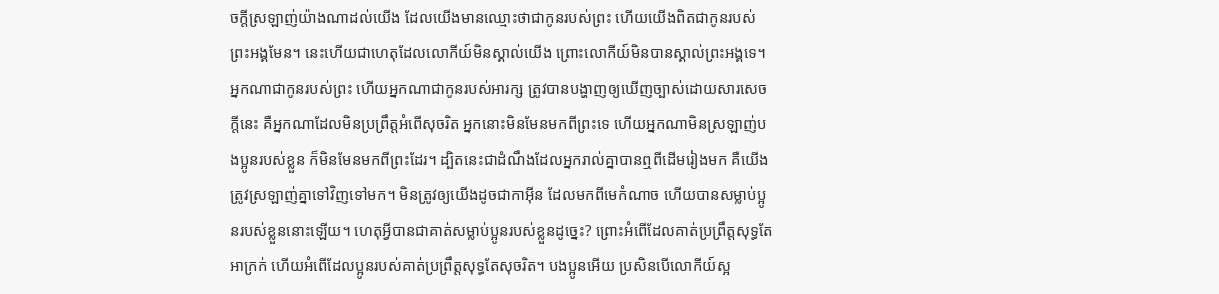ចក្ដីស្រឡាញ់យ៉ាងណាដល់យើង ដែលយើងមានឈ្មោះថាជាកូនរបស់ព្រះ ហើយយើងពិតជាកូនរបស់ព្រះអង្គមែន។ នេះហើយជាហេតុដែលលោកីយ៍មិនស្គាល់យើង ព្រោះលោកីយ៍មិនបានស្គាល់ព្រះអង្គទេ។ អ្នកណាជាកូនរបស់ព្រះ ហើយអ្នកណាជាកូនរបស់អារក្ស ត្រូវបានបង្ហាញឲ្យឃើញច្បាស់ដោយសារសេចក្ដីនេះ គឺអ្នកណាដែលមិនប្រព្រឹត្តអំពើសុចរិត អ្នកនោះមិនមែនមកពីព្រះទេ ហើយអ្នកណាមិនស្រឡាញ់បងប្អូនរបស់ខ្លួន ក៏មិនមែនមកពីព្រះដែរ។ ដ្បិតនេះជាដំណឹងដែលអ្នករាល់គ្នាបានឮពីដើមរៀងមក គឺយើងត្រូវស្រឡាញ់គ្នាទៅវិញទៅមក។ មិនត្រូវឲ្យយើងដូចជាកាអ៊ីន ដែលមកពីមេកំណាច ហើយបានសម្លាប់ប្អូនរបស់ខ្លួននោះឡើយ។ ហេតុអ្វីបានជាគាត់សម្លាប់ប្អូនរបស់ខ្លួនដូច្នេះ? ព្រោះអំពើដែលគាត់ប្រព្រឹត្តសុទ្ធតែអាក្រក់ ហើយអំពើដែលប្អូនរបស់គាត់ប្រព្រឹត្តសុទ្ធតែសុចរិត។ បងប្អូនអើយ ប្រសិនបើលោកីយ៍ស្អ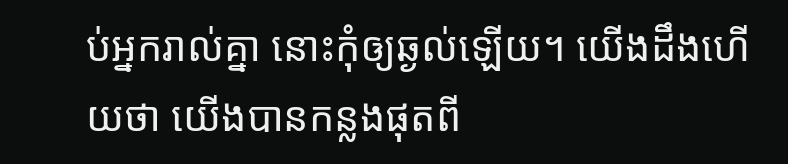ប់អ្នករាល់គ្នា នោះកុំឲ្យឆ្ងល់ឡើយ។ យើងដឹងហើយថា យើងបានកន្លងផុតពី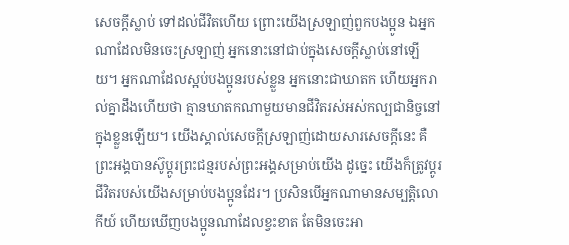សេចក្ដីស្លាប់ ទៅដល់ជីវិតហើយ ព្រោះយើងស្រឡាញ់ពួកបងប្អូន ឯអ្នកណាដែលមិនចេះស្រឡាញ់ អ្នកនោះនៅជាប់ក្នុងសេចក្ដីស្លាប់នៅឡើយ។ អ្នកណាដែលស្អប់បងប្អូនរបស់ខ្លួន អ្នកនោះជាឃាតក ហើយអ្នករាល់គ្នាដឹងហើយថា គ្មានឃាតកណាមួយមានជីវិតរស់អស់កល្បជានិច្ចនៅក្នុងខ្លួនឡើយ។ យើងស្គាល់សេចក្ដីស្រឡាញ់ដោយសារសេចក្ដីនេះ គឺព្រះអង្គបានស៊ូប្តូរព្រះជន្មរបស់ព្រះអង្គសម្រាប់យើង ដូច្នេះ យើងក៏ត្រូវប្តូរជីវិតរបស់យើងសម្រាប់បងប្អូនដែរ។ ប្រសិនបើអ្នកណាមានសម្បត្តិលោកីយ៍ ហើយឃើញបងប្អូនណាដែលខ្វះខាត តែមិនចេះអា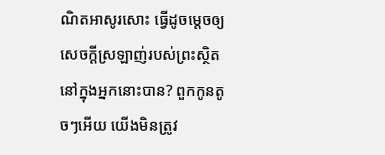ណិតអាសូរសោះ ធ្វើដូចម្តេចឲ្យសេចក្ដីស្រឡាញ់របស់ព្រះស្ថិតនៅក្នុងអ្នកនោះបាន? ពួកកូនតូចៗអើយ យើងមិនត្រូវ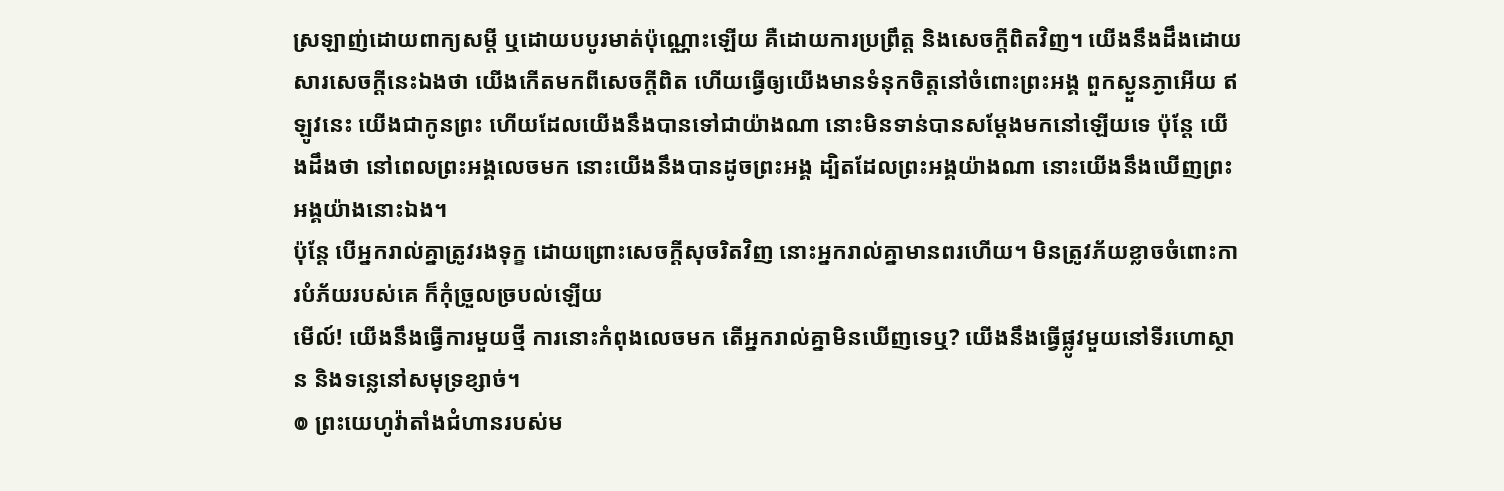ស្រឡាញ់ដោយពាក្យសម្ដី ឬដោយបបូរមាត់ប៉ុណ្ណោះឡើយ គឺដោយការប្រព្រឹត្ត និងសេចក្ដីពិតវិញ។ យើងនឹងដឹងដោយសារសេចក្ដីនេះឯងថា យើងកើតមកពីសេចក្ដីពិត ហើយធ្វើឲ្យយើងមានទំនុកចិត្តនៅចំពោះព្រះអង្គ ពួកស្ងួនភ្ងាអើយ ឥឡូវនេះ យើងជាកូនព្រះ ហើយដែលយើងនឹងបានទៅជាយ៉ាងណា នោះមិនទាន់បានសម្តែងមកនៅឡើយទេ ប៉ុន្តែ យើងដឹងថា នៅពេលព្រះអង្គលេចមក នោះយើងនឹងបានដូចព្រះអង្គ ដ្បិតដែលព្រះអង្គយ៉ាងណា នោះយើងនឹងឃើញព្រះអង្គយ៉ាងនោះឯង។
ប៉ុន្តែ បើអ្នករាល់គ្នាត្រូវរងទុក្ខ ដោយព្រោះសេចក្តីសុចរិតវិញ នោះអ្នករាល់គ្នាមានពរហើយ។ មិនត្រូវភ័យខ្លាចចំពោះការបំភ័យរបស់គេ ក៏កុំច្រួលច្របល់ឡើយ
មើល៍! យើងនឹងធ្វើការមួយថ្មី ការនោះកំពុងលេចមក តើអ្នករាល់គ្នាមិនឃើញទេឬ? យើងនឹងធ្វើផ្លូវមួយនៅទីរហោស្ថាន និងទន្លេនៅសមុទ្រខ្សាច់។
៙ ព្រះយេហូវ៉ាតាំងជំហានរបស់ម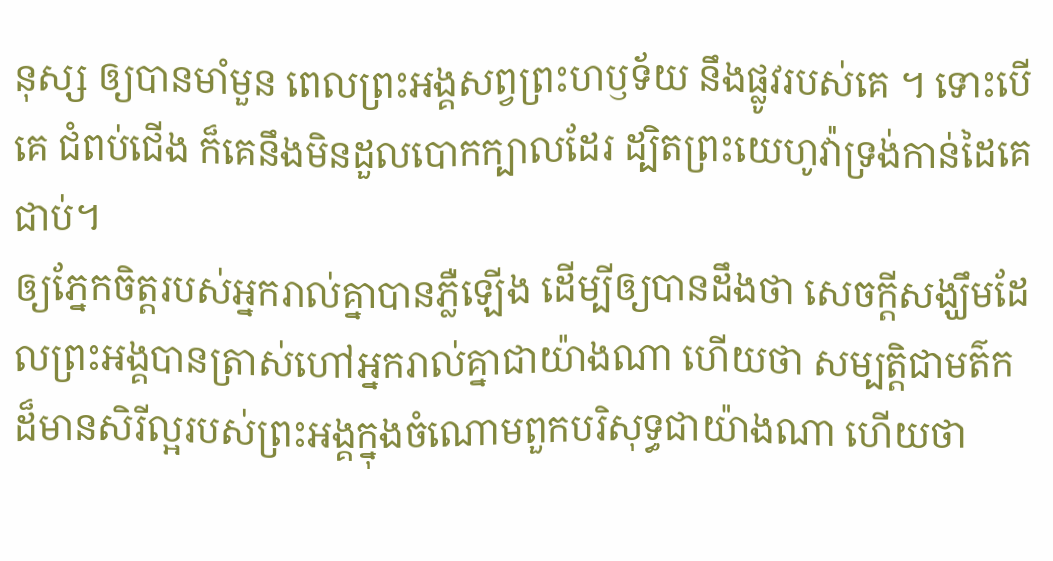នុស្ស ឲ្យបានមាំមួន ពេលព្រះអង្គសព្វព្រះហឫទ័យ នឹងផ្លូវរបស់គេ ។ ទោះបើគេ ជំពប់ជើង ក៏គេនឹងមិនដួលបោកក្បាលដែរ ដ្បិតព្រះយេហូវ៉ាទ្រង់កាន់ដៃគេជាប់។
ឲ្យភ្នែកចិត្តរបស់អ្នករាល់គ្នាបានភ្លឺឡើង ដើម្បីឲ្យបានដឹងថា សេចក្ដីសង្ឃឹមដែលព្រះអង្គបានត្រាស់ហៅអ្នករាល់គ្នាជាយ៉ាងណា ហើយថា សម្បត្តិជាមត៌កដ៏មានសិរីល្អរបស់ព្រះអង្គក្នុងចំណោមពួកបរិសុទ្ធជាយ៉ាងណា ហើយថា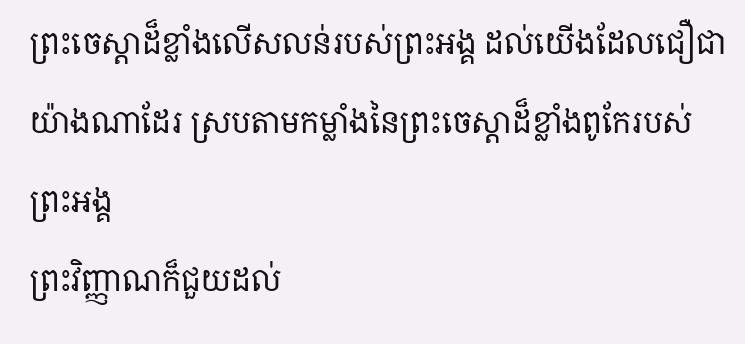ព្រះចេស្តាដ៏ខ្លាំងលើសលន់របស់ព្រះអង្គ ដល់យើងដែលជឿជាយ៉ាងណាដែរ ស្របតាមកម្លាំងនៃព្រះចេស្ដាដ៏ខ្លាំងពូកែរបស់ព្រះអង្គ
ព្រះវិញ្ញាណក៏ជួយដល់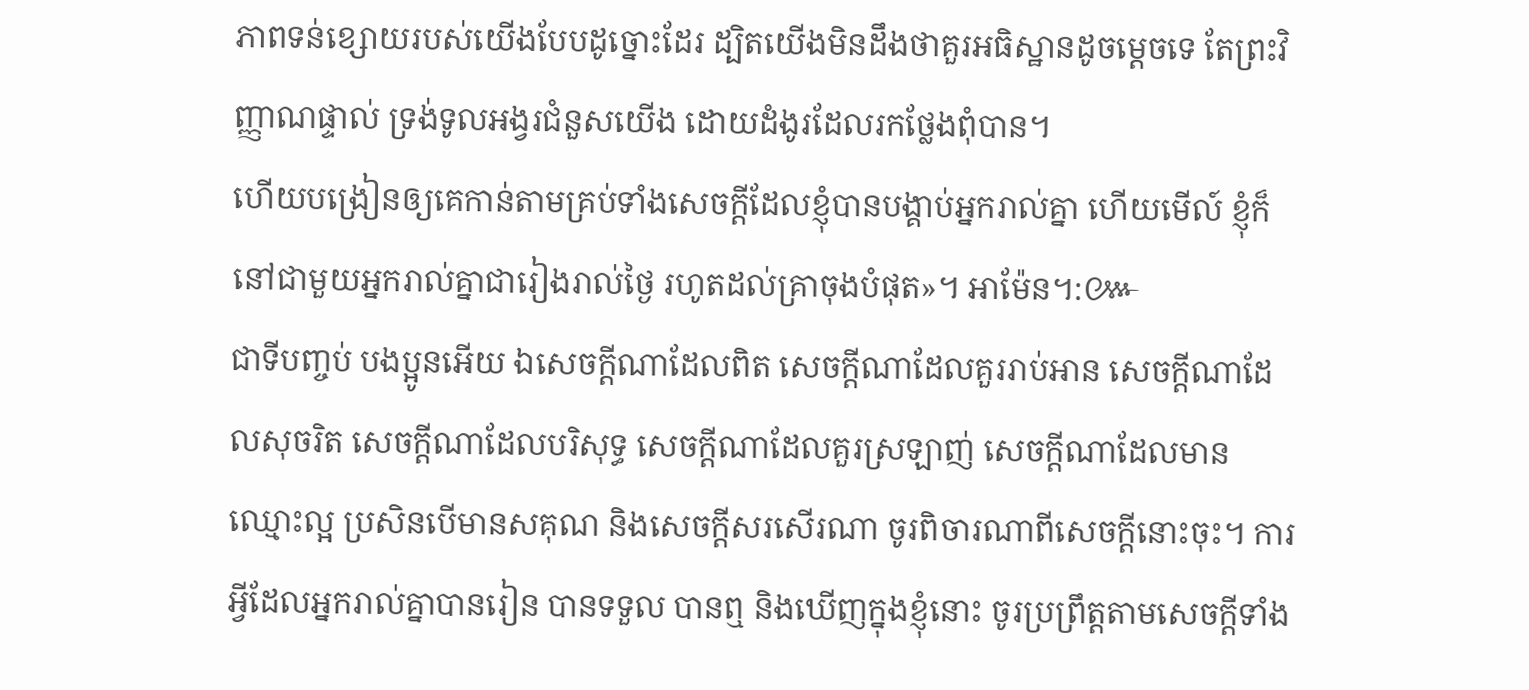ភាពទន់ខ្សោយរបស់យើងបែបដូច្នោះដែរ ដ្បិតយើងមិនដឹងថាគួរអធិស្ឋានដូចម្តេចទេ តែព្រះវិញ្ញាណផ្ទាល់ ទ្រង់ទូលអង្វរជំនួសយើង ដោយដំងូរដែលរកថ្លែងពុំបាន។
ហើយបង្រៀនឲ្យគេកាន់តាមគ្រប់ទាំងសេចក្តីដែលខ្ញុំបានបង្គាប់អ្នករាល់គ្នា ហើយមើល៍ ខ្ញុំក៏នៅជាមួយអ្នករាល់គ្នាជារៀងរាល់ថ្ងៃ រហូតដល់គ្រាចុងបំផុត»។ អាម៉ែន។:៚
ជាទីបញ្ចប់ បងប្អូនអើយ ឯសេចក្ដីណាដែលពិត សេចក្ដីណាដែលគួររាប់អាន សេចក្ដីណាដែលសុចរិត សេចក្ដីណាដែលបរិសុទ្ធ សេចក្ដីណាដែលគួរស្រឡាញ់ សេចក្ដីណាដែលមានឈ្មោះល្អ ប្រសិនបើមានសគុណ និងសេចក្ដីសរសើរណា ចូរពិចារណាពីសេចក្ដីនោះចុះ។ ការអ្វីដែលអ្នករាល់គ្នាបានរៀន បានទទួល បានឮ និងឃើញក្នុងខ្ញុំនោះ ចូរប្រព្រឹត្តតាមសេចក្ដីទាំង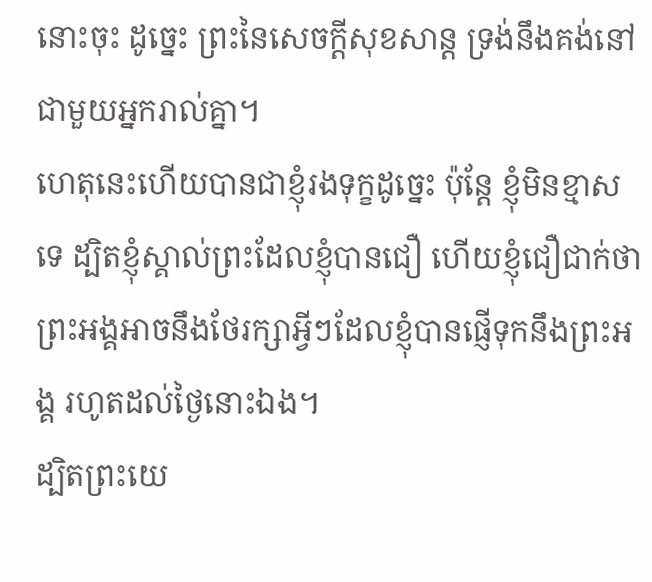នោះចុះ ដូច្នេះ ព្រះនៃសេចក្ដីសុខសាន្ត ទ្រង់នឹងគង់នៅជាមួយអ្នករាល់គ្នា។
ហេតុនេះហើយបានជាខ្ញុំរងទុក្ខដូច្នេះ ប៉ុន្ដែ ខ្ញុំមិនខ្មាសទេ ដ្បិតខ្ញុំស្គាល់ព្រះដែលខ្ញុំបានជឿ ហើយខ្ញុំជឿជាក់ថា ព្រះអង្គអាចនឹងថែរក្សាអ្វីៗដែលខ្ញុំបានផ្ញើទុកនឹងព្រះអង្គ រហូតដល់ថ្ងៃនោះឯង។
ដ្បិតព្រះយេ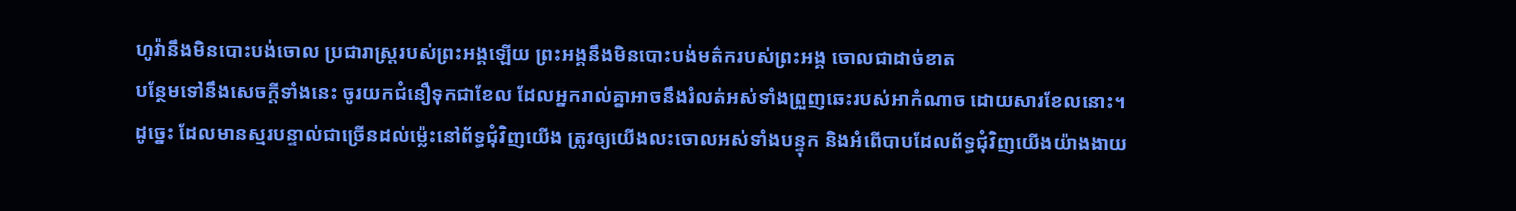ហូវ៉ានឹងមិនបោះបង់ចោល ប្រជារាស្ត្ររបស់ព្រះអង្គឡើយ ព្រះអង្គនឹងមិនបោះបង់មត៌ករបស់ព្រះអង្គ ចោលជាដាច់ខាត
បន្ថែមទៅនឹងសេចក្ដីទាំងនេះ ចូរយកជំនឿទុកជាខែល ដែលអ្នករាល់គ្នាអាចនឹងរំលត់អស់ទាំងព្រួញឆេះរបស់អាកំណាច ដោយសារខែលនោះ។
ដូច្នេះ ដែលមានស្មរបន្ទាល់ជាច្រើនដល់ម៉្លេះនៅព័ទ្ធជុំវិញយើង ត្រូវឲ្យយើងលះចោលអស់ទាំងបន្ទុក និងអំពើបាបដែលព័ទ្ធជុំវិញយើងយ៉ាងងាយ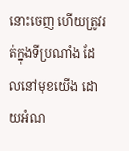នោះចេញ ហើយត្រូវរត់ក្នុងទីប្រណាំង ដែលនៅមុខយើង ដោយអំណ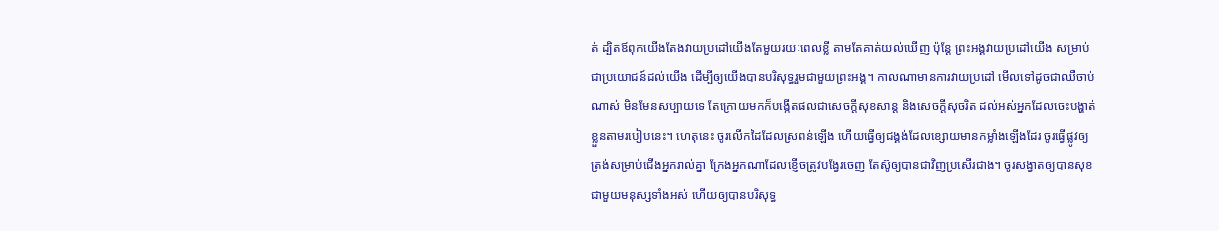ត់ ដ្បិតឪពុកយើងតែងវាយប្រដៅយើងតែមួយរយៈពេលខ្លី តាមតែគាត់យល់ឃើញ ប៉ុន្តែ ព្រះអង្គវាយប្រដៅយើង សម្រាប់ជាប្រយោជន៍ដល់យើង ដើម្បីឲ្យយើងបានបរិសុទ្ធរួមជាមួយព្រះអង្គ។ កាលណាមានការវាយប្រដៅ មើលទៅដូចជាឈឺចាប់ណាស់ មិនមែនសប្បាយទេ តែក្រោយមកក៏បង្កើតផលជាសេចក្ដីសុខសាន្ត និងសេចក្ដីសុចរិត ដល់អស់អ្នកដែលចេះបង្ហាត់ខ្លួនតាមរបៀបនេះ។ ហេតុនេះ ចូរលើកដៃដែលស្រពន់ឡើង ហើយធ្វើឲ្យជង្គង់ដែលខ្សោយមានកម្លាំងឡើងដែរ ចូរធ្វើផ្លូវឲ្យត្រង់សម្រាប់ជើងអ្នករាល់គ្នា ក្រែងអ្នកណាដែលខ្ញើចត្រូវបង្វែរចេញ តែស៊ូឲ្យបានជាវិញប្រសើរជាង។ ចូរសង្វាតឲ្យបានសុខជាមួយមនុស្សទាំងអស់ ហើយឲ្យបានបរិសុទ្ធ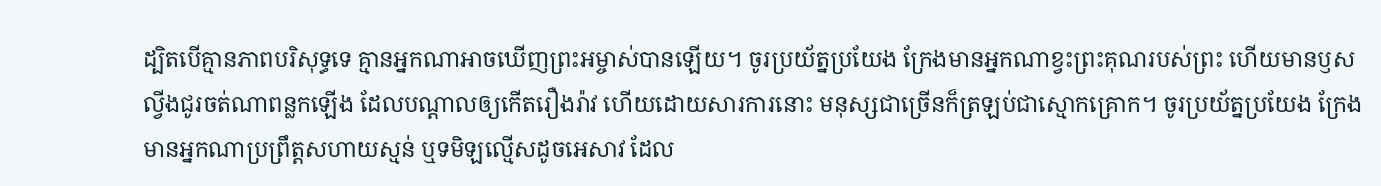ដ្បិតបើគ្មានភាពបរិសុទ្ធទេ គ្មានអ្នកណាអាចឃើញព្រះអម្ចាស់បានឡើយ។ ចូរប្រយ័ត្នប្រយែង ក្រែងមានអ្នកណាខ្វះព្រះគុណរបស់ព្រះ ហើយមានឫសល្វីងជូរចត់ណាពន្លកឡើង ដែលបណ្ដាលឲ្យកើតរឿងរ៉ាវ ហើយដោយសារការនោះ មនុស្សជាច្រើនក៏ត្រឡប់ជាស្មោកគ្រោក។ ចូរប្រយ័ត្នប្រយែង ក្រែងមានអ្នកណាប្រព្រឹត្តសហាយស្មន់ ឬទមិឡល្មើសដូចអេសាវ ដែល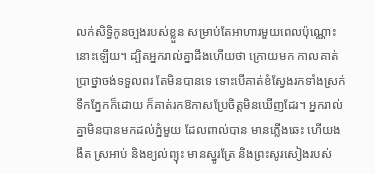លក់សិទ្ធិកូនច្បងរបស់ខ្លួន សម្រាប់តែអាហារមួយពេលប៉ុណ្ណោះនោះឡើយ។ ដ្បិតអ្នករាល់គ្នាដឹងហើយថា ក្រោយមក កាលគាត់ប្រាថ្នាចង់ទទួលពរ តែមិនបានទេ ទោះបើគាត់ខំស្វែងរកទាំងស្រក់ទឹកភ្នែកក៏ដោយ ក៏គាត់រកឱកាសប្រែចិត្តមិនឃើញដែរ។ អ្នករាល់គ្នាមិនបានមកដល់ភ្នំមួយ ដែលពាល់បាន មានភ្លើងឆេះ ហើយងងឹត ស្រអាប់ និងខ្យល់ព្យុះ មានស្នូរត្រែ និងព្រះសូរសៀងរបស់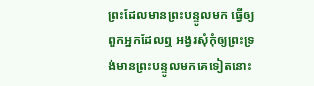ព្រះដែលមានព្រះបន្ទូលមក ធ្វើឲ្យពួកអ្នកដែលឮ អង្វរសុំកុំឲ្យព្រះទ្រង់មានព្រះបន្ទូលមកគេទៀតនោះ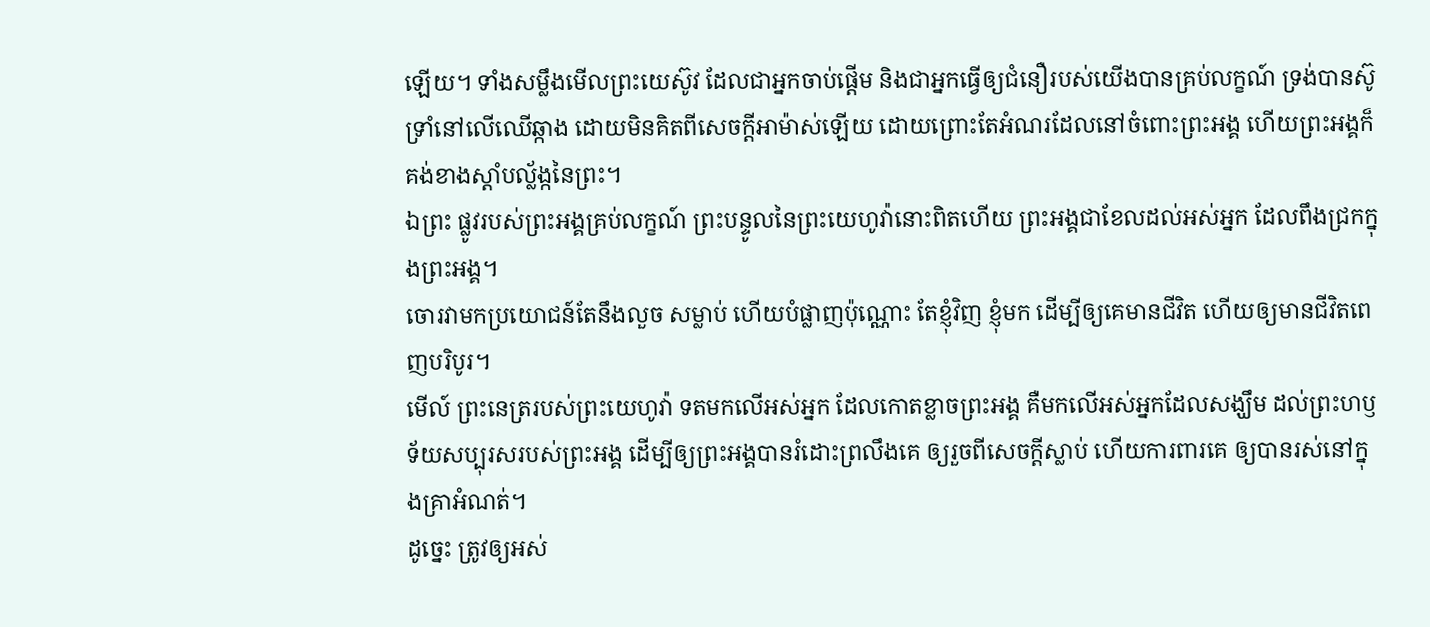ឡើយ។ ទាំងសម្លឹងមើលព្រះយេស៊ូវ ដែលជាអ្នកចាប់ផ្តើម និងជាអ្នកធ្វើឲ្យជំនឿរបស់យើងបានគ្រប់លក្ខណ៍ ទ្រង់បានស៊ូទ្រាំនៅលើឈើឆ្កាង ដោយមិនគិតពីសេចក្ដីអាម៉ាស់ឡើយ ដោយព្រោះតែអំណរដែលនៅចំពោះព្រះអង្គ ហើយព្រះអង្គក៏គង់ខាងស្តាំបល្ល័ង្កនៃព្រះ។
ឯព្រះ ផ្លូវរបស់ព្រះអង្គគ្រប់លក្ខណ៍ ព្រះបន្ទូលនៃព្រះយេហូវ៉ានោះពិតហើយ ព្រះអង្គជាខែលដល់អស់អ្នក ដែលពឹងជ្រកក្នុងព្រះអង្គ។
ចោរវាមកប្រយោជន៍តែនឹងលួច សម្លាប់ ហើយបំផ្លាញប៉ុណ្ណោះ តែខ្ញុំវិញ ខ្ញុំមក ដើម្បីឲ្យគេមានជីវិត ហើយឲ្យមានជីវិតពេញបរិបូរ។
មើល៍ ព្រះនេត្ររបស់ព្រះយេហូវ៉ា ទតមកលើអស់អ្នក ដែលកោតខ្លាចព្រះអង្គ គឺមកលើអស់អ្នកដែលសង្ឃឹម ដល់ព្រះហឫទ័យសប្បុរសរបស់ព្រះអង្គ ដើម្បីឲ្យព្រះអង្គបានរំដោះព្រលឹងគេ ឲ្យរួចពីសេចក្ដីស្លាប់ ហើយការពារគេ ឲ្យបានរស់នៅក្នុងគ្រាអំណត់។
ដូច្នេះ ត្រូវឲ្យអស់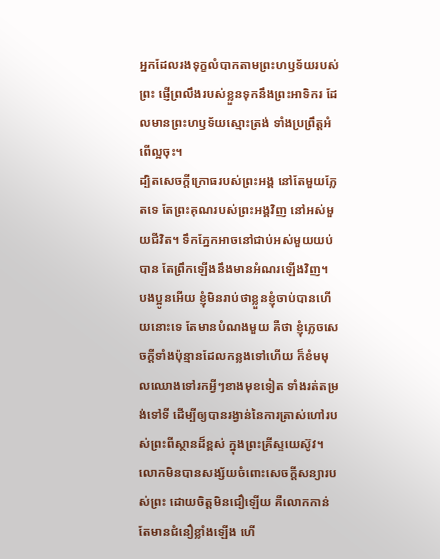អ្នកដែលរងទុក្ខលំបាកតាមព្រះហឫទ័យរបស់ព្រះ ផ្ញើព្រលឹងរបស់ខ្លួនទុកនឹងព្រះអាទិករ ដែលមានព្រះហឫទ័យស្មោះត្រង់ ទាំងប្រព្រឹត្តអំពើល្អចុះ។
ដ្បិតសេចក្ដីក្រោធរបស់ព្រះអង្គ នៅតែមួយភ្លែតទេ តែព្រះគុណរបស់ព្រះអង្គវិញ នៅអស់មួយជីវិត។ ទឹកភ្នែកអាចនៅជាប់អស់មួយយប់បាន តែព្រឹកឡើងនឹងមានអំណរឡើងវិញ។
បងប្អូនអើយ ខ្ញុំមិនរាប់ថាខ្លួនខ្ញុំចាប់បានហើយនោះទេ តែមានបំណងមួយ គឺថា ខ្ញុំភ្លេចសេចក្ដីទាំងប៉ុន្មានដែលកន្លងទៅហើយ ក៏ខំមមុលឈោងទៅរកអ្វីៗខាងមុខទៀត ទាំងរត់តម្រង់ទៅទី ដើម្បីឲ្យបានរង្វាន់នៃការត្រាស់ហៅរបស់ព្រះពីស្ថានដ៏ខ្ពស់ ក្នុងព្រះគ្រីស្ទយេស៊ូវ។
លោកមិនបានសង្ស័យចំពោះសេចក្តីសន្យារបស់ព្រះ ដោយចិត្តមិនជឿឡើយ គឺលោកកាន់តែមានជំនឿខ្លាំងឡើង ហើ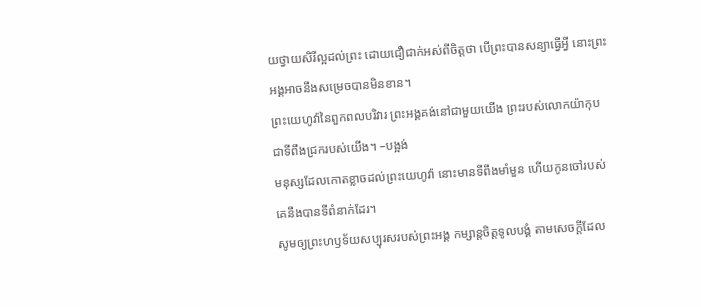យថ្វាយសិរីល្អដល់ព្រះ ដោយជឿជាក់អស់ពីចិត្តថា បើព្រះបានសន្យាធ្វើអ្វី នោះព្រះអង្គអាចនឹងសម្រេចបានមិនខាន។
ព្រះយេហូវ៉ានៃពួកពលបរិវារ ព្រះអង្គគង់នៅជាមួយយើង ព្រះរបស់លោកយ៉ាកុប ជាទីពឹងជ្រករបស់យើង។ –បង្អង់
មនុស្សដែលកោតខ្លាចដល់ព្រះយេហូវ៉ា នោះមានទីពឹងមាំមួន ហើយកូនចៅរបស់គេនឹងបានទីពំនាក់ដែរ។
សូមឲ្យព្រះហឫទ័យសប្បុរសរបស់ព្រះអង្គ កម្សាន្តចិត្តទូលបង្គំ តាមសេចក្ដីដែល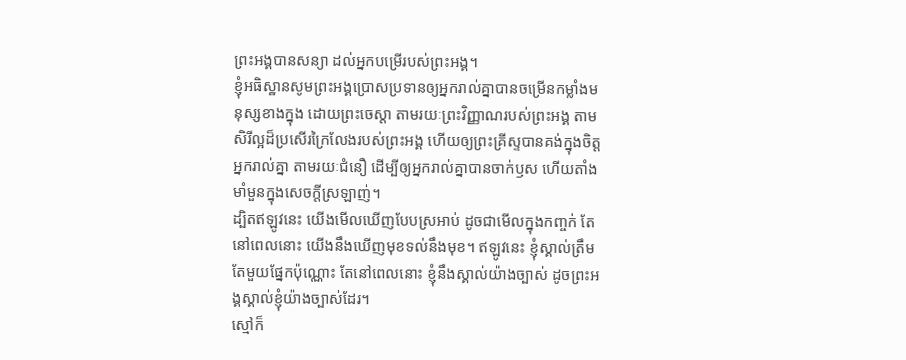ព្រះអង្គបានសន្យា ដល់អ្នកបម្រើរបស់ព្រះអង្គ។
ខ្ញុំអធិស្ឋានសូមព្រះអង្គប្រោសប្រទានឲ្យអ្នករាល់គ្នាបានចម្រើនកម្លាំងមនុស្សខាងក្នុង ដោយព្រះចេស្ដា តាមរយៈព្រះវិញ្ញាណរបស់ព្រះអង្គ តាមសិរីល្អដ៏ប្រសើរក្រៃលែងរបស់ព្រះអង្គ ហើយឲ្យព្រះគ្រីស្ទបានគង់ក្នុងចិត្តអ្នករាល់គ្នា តាមរយៈជំនឿ ដើម្បីឲ្យអ្នករាល់គ្នាបានចាក់ឫស ហើយតាំងមាំមួនក្នុងសេចក្តីស្រឡាញ់។
ដ្បិតឥឡូវនេះ យើងមើលឃើញបែបស្រអាប់ ដូចជាមើលក្នុងកញ្ចក់ តែនៅពេលនោះ យើងនឹងឃើញមុខទល់នឹងមុខ។ ឥឡូវនេះ ខ្ញុំស្គាល់ត្រឹមតែមួយផ្នែកប៉ុណ្ណោះ តែនៅពេលនោះ ខ្ញុំនឹងស្គាល់យ៉ាងច្បាស់ ដូចព្រះអង្គស្គាល់ខ្ញុំយ៉ាងច្បាស់ដែរ។
ស្មៅក៏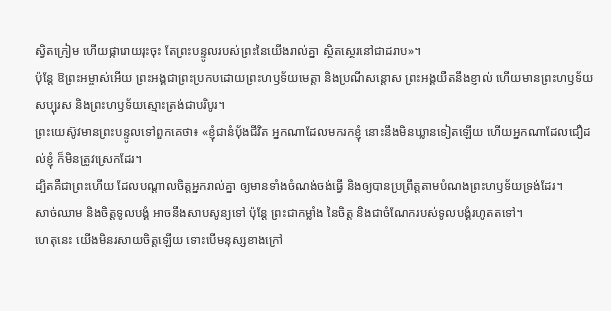ស្វិតក្រៀម ហើយផ្ការោយរុះចុះ តែព្រះបន្ទូលរបស់ព្រះនៃយើងរាល់គ្នា ស្ថិតស្ថេរនៅជាដរាប»។
ប៉ុន្ដែ ឱព្រះអម្ចាស់អើយ ព្រះអង្គជាព្រះប្រកបដោយព្រះហឫទ័យមេត្តា និងប្រណីសន្ដោស ព្រះអង្គយឺតនឹងខ្ញាល់ ហើយមានព្រះហឫទ័យសប្បុរស និងព្រះហឫទ័យស្មោះត្រង់ជាបរិបូរ។
ព្រះយេស៊ូវមានព្រះបន្ទូលទៅពួកគេថា៖ «ខ្ញុំជានំបុ័ងជីវិត អ្នកណាដែលមករកខ្ញុំ នោះនឹងមិនឃ្លានទៀតឡើយ ហើយអ្នកណាដែលជឿដល់ខ្ញុំ ក៏មិនត្រូវស្រេកដែរ។
ដ្បិតគឺជាព្រះហើយ ដែលបណ្តាលចិត្តអ្នករាល់គ្នា ឲ្យមានទាំងចំណង់ចង់ធ្វើ និងឲ្យបានប្រព្រឹត្តតាមបំណងព្រះហឫទ័យទ្រង់ដែរ។
សាច់ឈាម និងចិត្តទូលបង្គំ អាចនឹងសាបសូន្យទៅ ប៉ុន្តែ ព្រះជាកម្លាំង នៃចិត្ត និងជាចំណែករបស់ទូលបង្គំរហូតតទៅ។
ហេតុនេះ យើងមិនរសាយចិត្តឡើយ ទោះបើមនុស្សខាងក្រៅ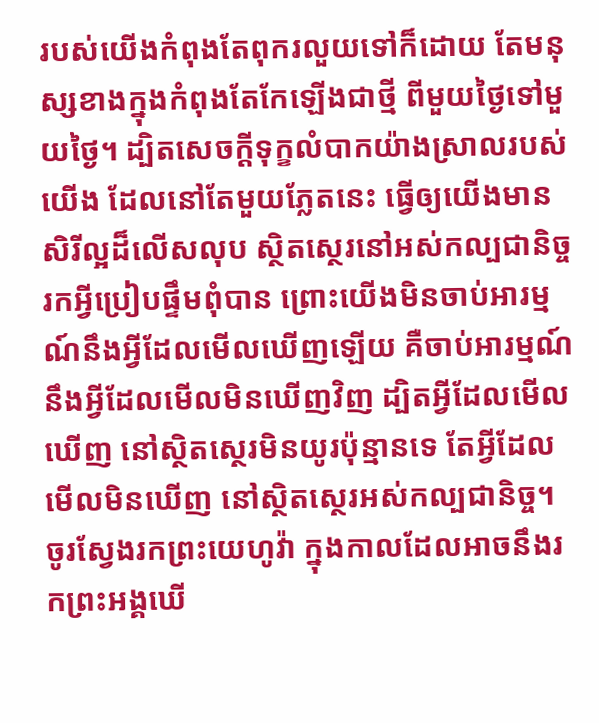របស់យើងកំពុងតែពុករលួយទៅក៏ដោយ តែមនុស្សខាងក្នុងកំពុងតែកែឡើងជាថ្មី ពីមួយថ្ងៃទៅមួយថ្ងៃ។ ដ្បិតសេចក្តីទុក្ខលំបាកយ៉ាងស្រាលរបស់យើង ដែលនៅតែមួយភ្លែតនេះ ធ្វើឲ្យយើងមានសិរីល្អដ៏លើសលុប ស្ថិតស្ថេរនៅអស់កល្បជានិច្ច រកអ្វីប្រៀបផ្ទឹមពុំបាន ព្រោះយើងមិនចាប់អារម្មណ៍នឹងអ្វីដែលមើលឃើញឡើយ គឺចាប់អារម្មណ៍នឹងអ្វីដែលមើលមិនឃើញវិញ ដ្បិតអ្វីដែលមើលឃើញ នៅស្ថិតស្ថេរមិនយូរប៉ុន្មានទេ តែអ្វីដែលមើលមិនឃើញ នៅស្ថិតស្ថេរអស់កល្បជានិច្ច។
ចូរស្វែងរកព្រះយេហូវ៉ា ក្នុងកាលដែលអាចនឹងរកព្រះអង្គឃើ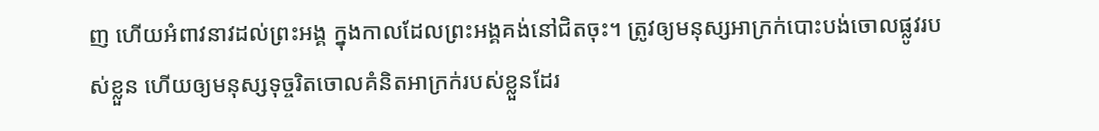ញ ហើយអំពាវនាវដល់ព្រះអង្គ ក្នុងកាលដែលព្រះអង្គគង់នៅជិតចុះ។ ត្រូវឲ្យមនុស្សអាក្រក់បោះបង់ចោលផ្លូវរបស់ខ្លួន ហើយឲ្យមនុស្សទុច្ចរិតចោលគំនិតអាក្រក់របស់ខ្លួនដែរ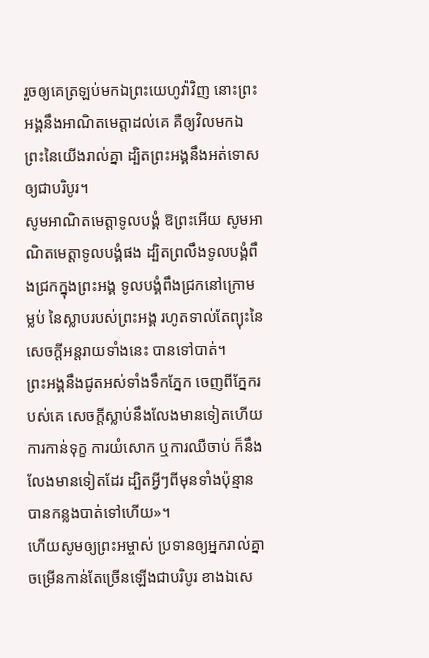រួចឲ្យគេត្រឡប់មកឯព្រះយេហូវ៉ាវិញ នោះព្រះអង្គនឹងអាណិតមេត្តាដល់គេ គឺឲ្យវិលមកឯព្រះនៃយើងរាល់គ្នា ដ្បិតព្រះអង្គនឹងអត់ទោសឲ្យជាបរិបូរ។
សូមអាណិតមេត្តាទូលបង្គំ ឱព្រះអើយ សូមអាណិតមេត្តាទូលបង្គំផង ដ្បិតព្រលឹងទូលបង្គំពឹងជ្រកក្នុងព្រះអង្គ ទូលបង្គំពឹងជ្រកនៅក្រោមម្លប់ នៃស្លាបរបស់ព្រះអង្គ រហូតទាល់តែព្យុះនៃសេចក្ដីអន្តរាយទាំងនេះ បានទៅបាត់។
ព្រះអង្គនឹងជូតអស់ទាំងទឹកភ្នែក ចេញពីភ្នែករបស់គេ សេចក្ដីស្លាប់នឹងលែងមានទៀតហើយ ការកាន់ទុក្ខ ការយំសោក ឬការឈឺចាប់ ក៏នឹងលែងមានទៀតដែរ ដ្បិតអ្វីៗពីមុនទាំងប៉ុន្មានបានកន្លងបាត់ទៅហើយ»។
ហើយសូមឲ្យព្រះអម្ចាស់ ប្រទានឲ្យអ្នករាល់គ្នាចម្រើនកាន់តែច្រើនឡើងជាបរិបូរ ខាងឯសេ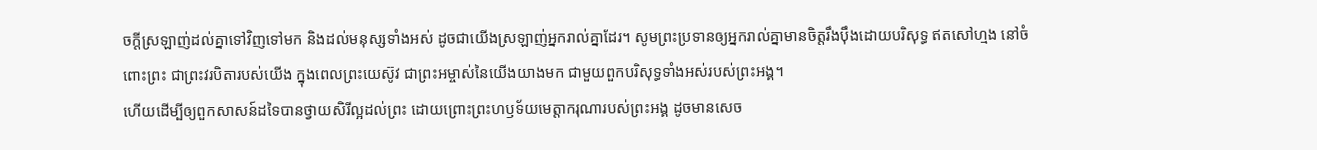ចក្ដីស្រឡាញ់ដល់គ្នាទៅវិញទៅមក និងដល់មនុស្សទាំងអស់ ដូចជាយើងស្រឡាញ់អ្នករាល់គ្នាដែរ។ សូមព្រះប្រទានឲ្យអ្នករាល់គ្នាមានចិត្តរឹងប៉ឹងដោយបរិសុទ្ធ ឥតសៅហ្មង នៅចំពោះព្រះ ជាព្រះវរបិតារបស់យើង ក្នុងពេលព្រះយេស៊ូវ ជាព្រះអម្ចាស់នៃយើងយាងមក ជាមួយពួកបរិសុទ្ធទាំងអស់របស់ព្រះអង្គ។
ហើយដើម្បីឲ្យពួកសាសន៍ដទៃបានថ្វាយសិរីល្អដល់ព្រះ ដោយព្រោះព្រះហឫទ័យមេត្តាករុណារបស់ព្រះអង្គ ដូចមានសេច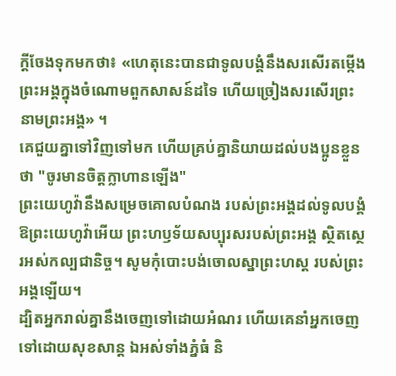ក្តីចែងទុកមកថា៖ «ហេតុនេះបានជាទូលបង្គំនឹងសរសើរតម្កើងព្រះអង្គក្នុងចំណោមពួកសាសន៍ដទៃ ហើយច្រៀងសរសើរព្រះនាមព្រះអង្គ» ។
គេជួយគ្នាទៅវិញទៅមក ហើយគ្រប់គ្នានិយាយដល់បងប្អូនខ្លួនថា "ចូរមានចិត្តក្លាហានឡើង"
ព្រះយេហូវ៉ានឹងសម្រេចគោលបំណង របស់ព្រះអង្គដល់ទូលបង្គំ ឱព្រះយេហូវ៉ាអើយ ព្រះហឫទ័យសប្បុរសរបស់ព្រះអង្គ ស្ថិតស្ថេរអស់កល្បជានិច្ច។ សូមកុំបោះបង់ចោលស្នាព្រះហស្ត របស់ព្រះអង្គឡើយ។
ដ្បិតអ្នករាល់គ្នានឹងចេញទៅដោយអំណរ ហើយគេនាំអ្នកចេញទៅដោយសុខសាន្ត ឯអស់ទាំងភ្នំធំ និ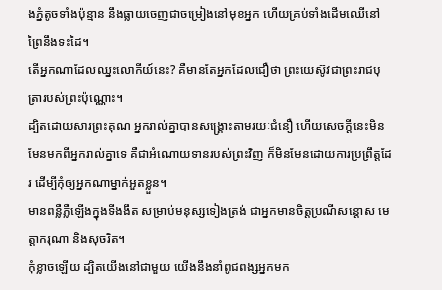ងភ្នំតូចទាំងប៉ុន្មាន នឹងធ្លាយចេញជាចម្រៀងនៅមុខអ្នក ហើយគ្រប់ទាំងដើមឈើនៅព្រៃនឹងទះដៃ។
តើអ្នកណាដែលឈ្នះលោកីយ៍នេះ? គឺមានតែអ្នកដែលជឿថា ព្រះយេស៊ូវជាព្រះរាជបុត្រារបស់ព្រះប៉ុណ្ណោះ។
ដ្បិតដោយសារព្រះគុណ អ្នករាល់គ្នាបានសង្គ្រោះតាមរយៈជំនឿ ហើយសេចក្តីនេះមិនមែនមកពីអ្នករាល់គ្នាទេ គឺជាអំណោយទានរបស់ព្រះវិញ ក៏មិនមែនដោយការប្រព្រឹត្តដែរ ដើម្បីកុំឲ្យអ្នកណាម្នាក់អួតខ្លួន។
មានពន្លឺភ្លឺឡើងក្នុងទីងងឹត សម្រាប់មនុស្សទៀងត្រង់ ជាអ្នកមានចិត្តប្រណីសន្ដោស មេត្តាករុណា និងសុចរិត។
កុំខ្លាចឡើយ ដ្បិតយើងនៅជាមួយ យើងនឹងនាំពូជពង្សអ្នកមក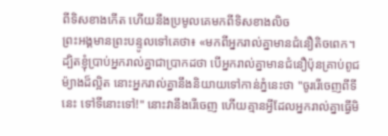ពីទិសខាងកើត ហើយនឹងប្រមូលគេមកពីទិសខាងលិច
ព្រះអង្គមានព្រះបន្ទូលទៅគេថា៖ «មកពីអ្នករាល់គ្នាមានជំនឿតិចពេក។ ដ្បិតខ្ញុំប្រាប់អ្នករាល់គ្នាជាប្រាកដថា បើអ្នករាល់គ្នាមានជំនឿប៉ុនគ្រាប់ពូជម៉្យាងដ៏ល្អិត នោះអ្នករាល់គ្នានឹងនិយាយទៅកាន់ភ្នំនេះថា "ចូររើចេញពីទីនេះ ទៅទីនោះទៅ!" នោះវានឹងរើចេញ ហើយគ្មានអ្វីដែលអ្នករាល់គ្នាធ្វើមិ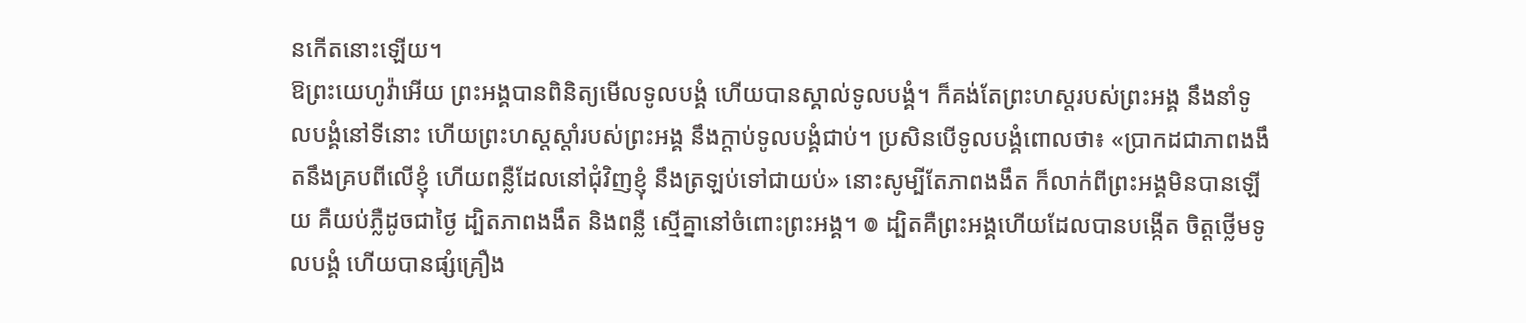នកើតនោះឡើយ។
ឱព្រះយេហូវ៉ាអើយ ព្រះអង្គបានពិនិត្យមើលទូលបង្គំ ហើយបានស្គាល់ទូលបង្គំ។ ក៏គង់តែព្រះហស្តរបស់ព្រះអង្គ នឹងនាំទូលបង្គំនៅទីនោះ ហើយព្រះហស្តស្តាំរបស់ព្រះអង្គ នឹងក្តាប់ទូលបង្គំជាប់។ ប្រសិនបើទូលបង្គំពោលថា៖ «ប្រាកដជាភាពងងឹតនឹងគ្របពីលើខ្ញុំ ហើយពន្លឺដែលនៅជុំវិញខ្ញុំ នឹងត្រឡប់ទៅជាយប់» នោះសូម្បីតែភាពងងឹត ក៏លាក់ពីព្រះអង្គមិនបានឡើយ គឺយប់ភ្លឺដូចជាថ្ងៃ ដ្បិតភាពងងឹត និងពន្លឺ ស្មើគ្នានៅចំពោះព្រះអង្គ។ ៙ ដ្បិតគឺព្រះអង្គហើយដែលបានបង្កើត ចិត្តថ្លើមទូលបង្គំ ហើយបានផ្សំគ្រឿង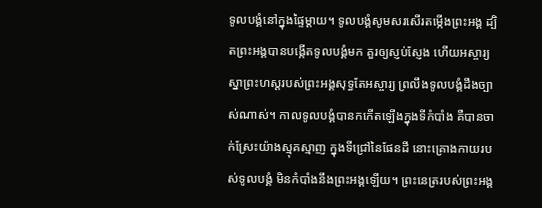ទូលបង្គំនៅក្នុងផ្ទៃម្តាយ។ ទូលបង្គំសូមសរសើរតម្កើងព្រះអង្គ ដ្បិតព្រះអង្គបានបង្កើតទូលបង្គំមក គួរឲ្យស្ញប់ស្ញែង ហើយអស្ចារ្យ ស្នាព្រះហស្តរបស់ព្រះអង្គសុទ្ធតែអស្ចារ្យ ព្រលឹងទូលបង្គំដឹងច្បាស់ណាស់។ កាលទូលបង្គំបានកកើតឡើងក្នុងទីកំបាំង គឺបានចាក់ស្រែះយ៉ាងស្មុគស្មាញ ក្នុងទីជ្រៅនៃផែនដី នោះគ្រោងកាយរបស់ទូលបង្គំ មិនកំបាំងនឹងព្រះអង្គឡើយ។ ព្រះនេត្ររបស់ព្រះអង្គ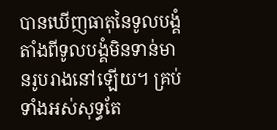បានឃើញធាតុនៃទូលបង្គំ តាំងពីទូលបង្គំមិនទាន់មានរូបរាងនៅឡើយ។ គ្រប់ទាំងអស់សុទ្ធតែ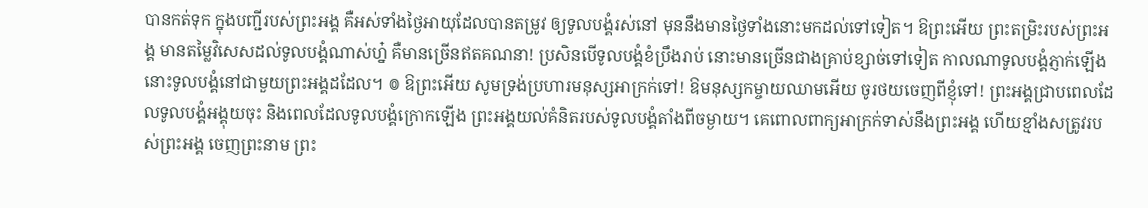បានកត់ទុក ក្នុងបញ្ជីរបស់ព្រះអង្គ គឺអស់ទាំងថ្ងៃអាយុដែលបានតម្រូវ ឲ្យទូលបង្គំរស់នៅ មុននឹងមានថ្ងៃទាំងនោះមកដល់ទៅទៀត។ ឱព្រះអើយ ព្រះតម្រិះរបស់ព្រះអង្គ មានតម្លៃវិសេសដល់ទូលបង្គំណាស់ហ្ន៎ គឺមានច្រើនឥតគណនា! ប្រសិនបើទូលបង្គំខំប្រឹងរាប់ នោះមានច្រើនជាងគ្រាប់ខ្សាច់ទៅទៀត កាលណាទូលបង្គំភ្ញាក់ឡើង នោះទូលបង្គំនៅជាមួយព្រះអង្គដដែល។ ៙ ឱព្រះអើយ សូមទ្រង់ប្រហារមនុស្សអាក្រក់ទៅ! ឱមនុស្សកម្ចាយឈាមអើយ ចូរថយចេញពីខ្ញុំទៅ! ព្រះអង្គជ្រាបពេលដែលទូលបង្គំអង្គុយចុះ និងពេលដែលទូលបង្គំក្រោកឡើង ព្រះអង្គយល់គំនិតរបស់ទូលបង្គំតាំងពីចម្ងាយ។ គេពោលពាក្យអាក្រក់ទាស់នឹងព្រះអង្គ ហើយខ្មាំងសត្រូវរបស់ព្រះអង្គ ចេញព្រះនាម ព្រះ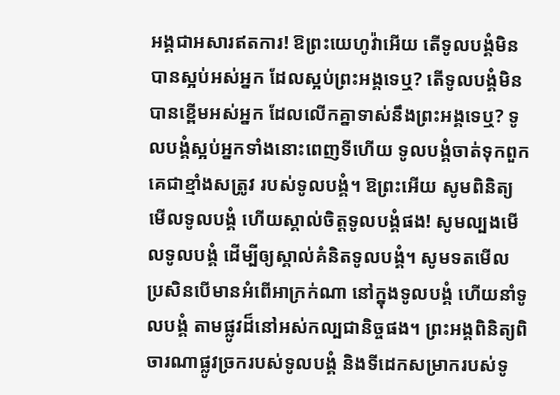អង្គជាអសារឥតការ! ឱព្រះយេហូវ៉ាអើយ តើទូលបង្គំមិនបានស្អប់អស់អ្នក ដែលស្អប់ព្រះអង្គទេឬ? តើទូលបង្គំមិនបានខ្ពើមអស់អ្នក ដែលលើកគ្នាទាស់នឹងព្រះអង្គទេឬ? ទូលបង្គំស្អប់អ្នកទាំងនោះពេញទីហើយ ទូលបង្គំចាត់ទុកពួកគេជាខ្មាំងសត្រូវ របស់ទូលបង្គំ។ ឱព្រះអើយ សូមពិនិត្យមើលទូលបង្គំ ហើយស្គាល់ចិត្តទូលបង្គំផង! សូមល្បងមើលទូលបង្គំ ដើម្បីឲ្យស្គាល់គំនិតទូលបង្គំ។ សូមទតមើល ប្រសិនបើមានអំពើអាក្រក់ណា នៅក្នុងទូលបង្គំ ហើយនាំទូលបង្គំ តាមផ្លូវដ៏នៅអស់កល្បជានិច្ចផង។ ព្រះអង្គពិនិត្យពិចារណាផ្លូវច្រករបស់ទូលបង្គំ និងទីដេកសម្រាករបស់ទូ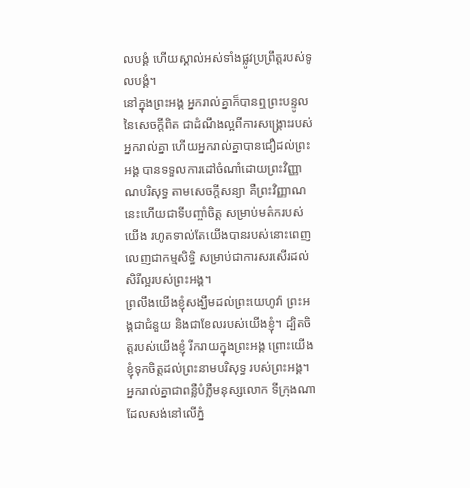លបង្គំ ហើយស្គាល់អស់ទាំងផ្លូវប្រព្រឹត្តរបស់ទូលបង្គំ។
នៅក្នុងព្រះអង្គ អ្នករាល់គ្នាក៏បានឮព្រះបន្ទូលនៃសេចក្តីពិត ជាដំណឹងល្អពីការសង្គ្រោះរបស់អ្នករាល់គ្នា ហើយអ្នករាល់គ្នាបានជឿដល់ព្រះអង្គ បានទទួលការដៅចំណាំដោយព្រះវិញ្ញាណបរិសុទ្ធ តាមសេចក្តីសន្យា គឺព្រះវិញ្ញាណនេះហើយជាទីបញ្ចាំចិត្ត សម្រាប់មត៌ករបស់យើង រហូតទាល់តែយើងបានរបស់នោះពេញលេញជាកម្មសិទ្ធិ សម្រាប់ជាការសរសើរដល់សិរីល្អរបស់ព្រះអង្គ។
ព្រលឹងយើងខ្ញុំសង្ឃឹមដល់ព្រះយេហូវ៉ា ព្រះអង្គជាជំនួយ និងជាខែលរបស់យើងខ្ញុំ។ ដ្បិតចិត្តរបស់យើងខ្ញុំ រីករាយក្នុងព្រះអង្គ ព្រោះយើងខ្ញុំទុកចិត្តដល់ព្រះនាមបរិសុទ្ធ របស់ព្រះអង្គ។
អ្នករាល់គ្នាជាពន្លឺបំភ្លឺមនុស្សលោក ទីក្រុងណាដែលសង់នៅលើភ្នំ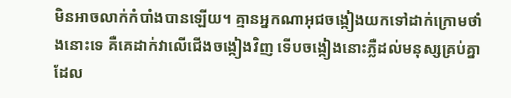មិនអាចលាក់កំបាំងបានឡើយ។ គ្មានអ្នកណាអុជចង្កៀងយកទៅដាក់ក្រោមថាំងនោះទេ គឺគេដាក់វាលើជើងចង្កៀងវិញ ទើបចង្កៀងនោះភ្លឺដល់មនុស្សគ្រប់គ្នាដែល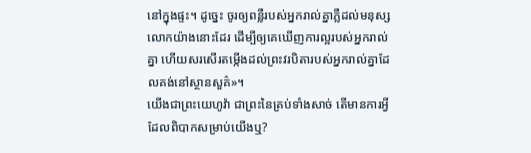នៅក្នុងផ្ទះ។ ដូច្នេះ ចូរឲ្យពន្លឺរបស់អ្នករាល់គ្នាភ្លឺដល់មនុស្សលោកយ៉ាងនោះដែរ ដើម្បីឲ្យគេឃើញការល្អរបស់អ្នករាល់គ្នា ហើយសរសើរតម្កើងដល់ព្រះវរបិតារបស់អ្នករាល់គ្នាដែលគង់នៅស្ថានសួគ៌»។
យើងជាព្រះយេហូវ៉ា ជាព្រះនៃគ្រប់ទាំងសាច់ តើមានការអ្វីដែលពិបាកសម្រាប់យើងឬ?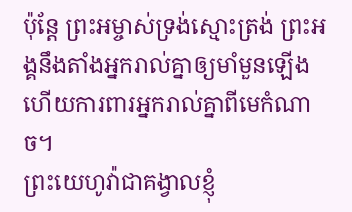ប៉ុន្ដែ ព្រះអម្ចាស់ទ្រង់ស្មោះត្រង់ ព្រះអង្គនឹងតាំងអ្នករាល់គ្នាឲ្យមាំមួនឡើង ហើយការពារអ្នករាល់គ្នាពីមេកំណាច។
ព្រះយេហូវ៉ាជាគង្វាលខ្ញុំ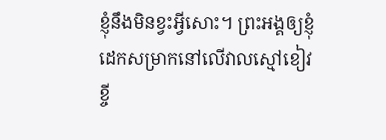ខ្ញុំនឹងមិនខ្វះអ្វីសោះ។ ព្រះអង្គឲ្យខ្ញុំដេកសម្រាកនៅលើវាលស្មៅខៀវខ្ចី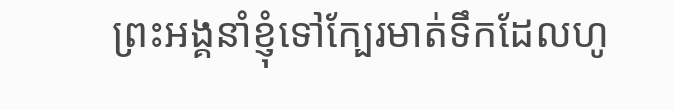ព្រះអង្គនាំខ្ញុំទៅក្បែរមាត់ទឹកដែលហូ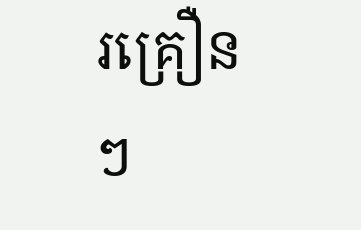រគ្រឿនៗ